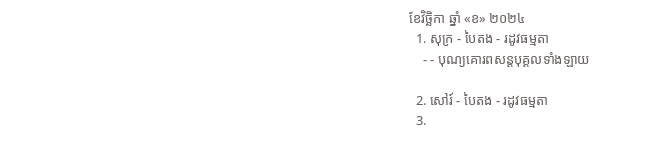ខែវិច្ឆិកា ឆ្នាំ «ខ» ២០២៤
  1. សុក្រ - បៃតង - រដូវធម្មតា
    - - បុណ្យគោរពសន្ដបុគ្គលទាំងឡាយ

  2. សៅរ៍ - បៃតង - រដូវធម្មតា
  3.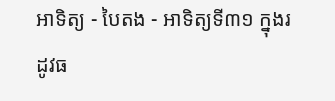អាទិត្យ - បៃតង - អាទិត្យទី៣១ ក្នុងរដូវធ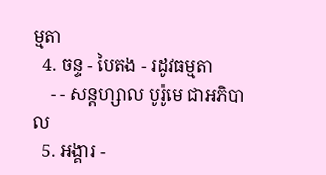ម្មតា
  4. ចន្ទ - បៃតង - រដូវធម្មតា
    - - សន្ដហ្សាល បូរ៉ូមេ ជាអភិបាល
  5. អង្គារ -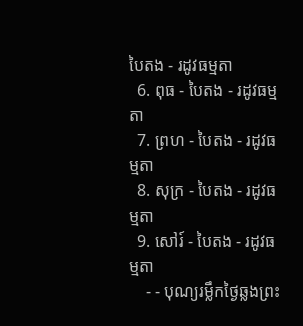បៃតង - រដូវធម្មតា
  6. ពុធ - បៃតង - រដូវធម្មតា
  7. ព្រហ - បៃតង - រដូវធម្មតា
  8. សុក្រ - បៃតង - រដូវធម្មតា
  9. សៅរ៍ - បៃតង - រដូវធម្មតា
    - - បុណ្យរម្លឹកថ្ងៃឆ្លងព្រះ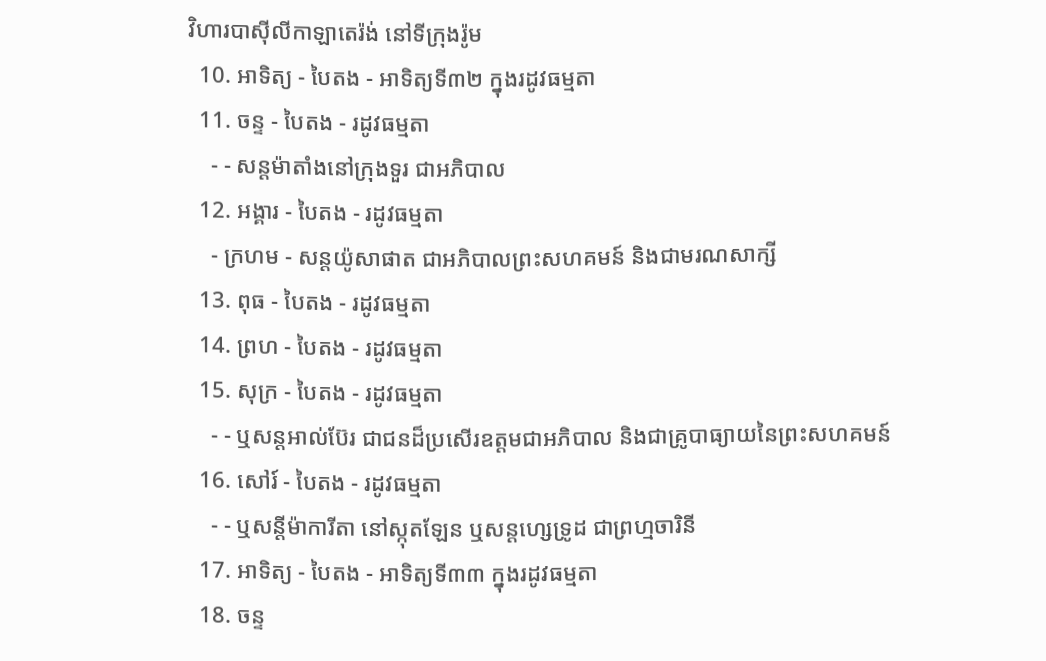វិហារបាស៊ីលីកាឡាតេរ៉ង់ នៅទីក្រុងរ៉ូម
  10. អាទិត្យ - បៃតង - អាទិត្យទី៣២ ក្នុងរដូវធម្មតា
  11. ចន្ទ - បៃតង - រដូវធម្មតា
    - - សន្ដម៉ាតាំងនៅក្រុងទួរ ជាអភិបាល
  12. អង្គារ - បៃតង - រដូវធម្មតា
    - ក្រហម - សន្ដយ៉ូសាផាត ជាអភិបាលព្រះសហគមន៍ និងជាមរណសាក្សី
  13. ពុធ - បៃតង - រដូវធម្មតា
  14. ព្រហ - បៃតង - រដូវធម្មតា
  15. សុក្រ - បៃតង - រដូវធម្មតា
    - - ឬសន្ដអាល់ប៊ែរ ជាជនដ៏ប្រសើរឧត្ដមជាអភិបាល និងជាគ្រូបាធ្យាយនៃព្រះសហគមន៍
  16. សៅរ៍ - បៃតង - រដូវធម្មតា
    - - ឬសន្ដីម៉ាការីតា នៅស្កុតឡែន ឬសន្ដហ្សេទ្រូដ ជាព្រហ្មចារិនី
  17. អាទិត្យ - បៃតង - អាទិត្យទី៣៣ ក្នុងរដូវធម្មតា
  18. ចន្ទ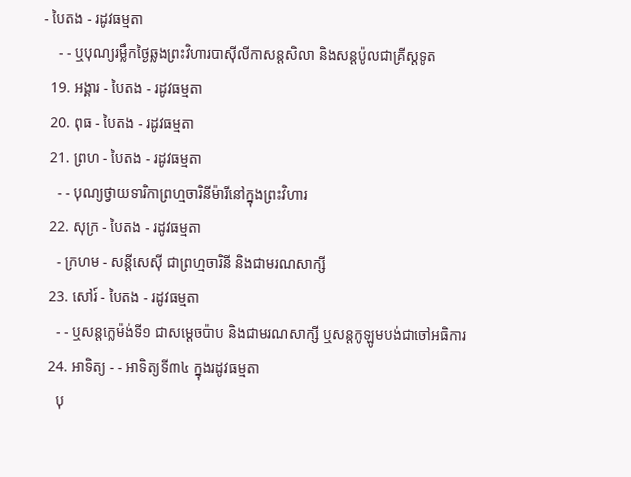- បៃតង - រដូវធម្មតា
    - - ឬបុណ្យរម្លឹកថ្ងៃឆ្លងព្រះវិហារបាស៊ីលីកាសន្ដសិលា និងសន្ដប៉ូលជាគ្រីស្ដទូត
  19. អង្គារ - បៃតង - រដូវធម្មតា
  20. ពុធ - បៃតង - រដូវធម្មតា
  21. ព្រហ - បៃតង - រដូវធម្មតា
    - - បុណ្យថ្វាយទារិកាព្រហ្មចារិនីម៉ារីនៅក្នុងព្រះវិហារ
  22. សុក្រ - បៃតង - រដូវធម្មតា
    - ក្រហម - សន្ដីសេស៊ី ជាព្រហ្មចារិនី និងជាមរណសាក្សី
  23. សៅរ៍ - បៃតង - រដូវធម្មតា
    - - ឬសន្ដក្លេម៉ង់ទី១ ជាសម្ដេចប៉ាប និងជាមរណសាក្សី ឬសន្ដកូឡូមបង់ជាចៅអធិការ
  24. អាទិត្យ - - អាទិត្យទី៣៤ ក្នុងរដូវធម្មតា
    បុ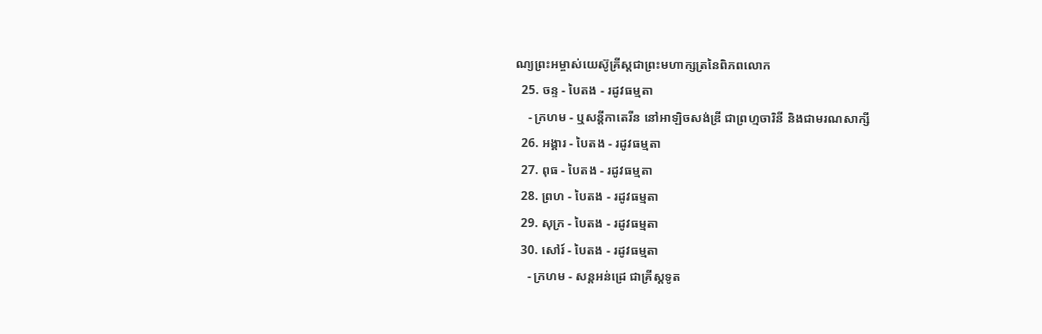ណ្យព្រះអម្ចាស់យេស៊ូគ្រីស្ដជាព្រះមហាក្សត្រនៃពិភពលោក
  25. ចន្ទ - បៃតង - រដូវធម្មតា
    - ក្រហម - ឬសន្ដីកាតេរីន នៅអាឡិចសង់ឌ្រី ជាព្រហ្មចារិនី និងជាមរណសាក្សី
  26. អង្គារ - បៃតង - រដូវធម្មតា
  27. ពុធ - បៃតង - រដូវធម្មតា
  28. ព្រហ - បៃតង - រដូវធម្មតា
  29. សុក្រ - បៃតង - រដូវធម្មតា
  30. សៅរ៍ - បៃតង - រដូវធម្មតា
    - ក្រហម - សន្ដអន់ដ្រេ ជាគ្រីស្ដទូត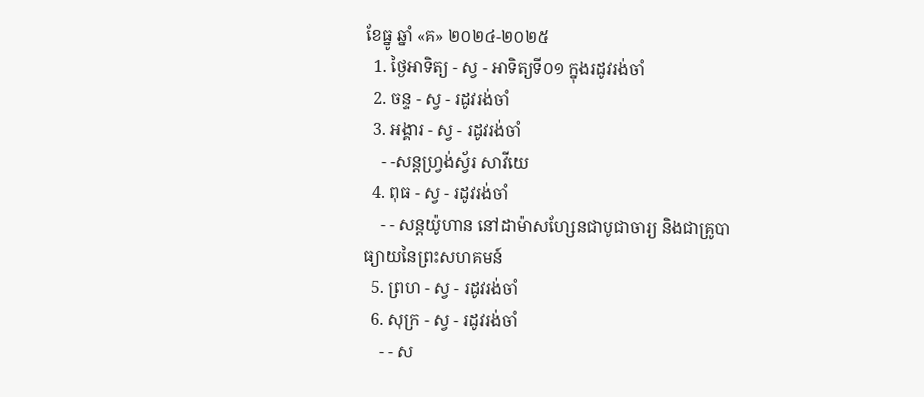ខែធ្នូ ឆ្នាំ «គ» ២០២៤-២០២៥
  1. ថ្ងៃអាទិត្យ - ស្វ - អាទិត្យទី០១ ក្នុងរដូវរង់ចាំ
  2. ចន្ទ - ស្វ - រដូវរង់ចាំ
  3. អង្គារ - ស្វ - រដូវរង់ចាំ
    - -សន្ដហ្វ្រង់ស្វ័រ សាវីយេ
  4. ពុធ - ស្វ - រដូវរង់ចាំ
    - - សន្ដយ៉ូហាន នៅដាម៉ាសហ្សែនជាបូជាចារ្យ និងជាគ្រូបាធ្យាយនៃព្រះសហគមន៍
  5. ព្រហ - ស្វ - រដូវរង់ចាំ
  6. សុក្រ - ស្វ - រដូវរង់ចាំ
    - - ស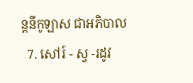ន្ដនីកូឡាស ជាអភិបាល
  7. សៅរ៍ - ស្វ -រដូវ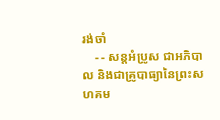រង់ចាំ
    - - សន្ដអំប្រូស ជាអភិបាល និងជាគ្រូបាធ្យានៃព្រះសហគម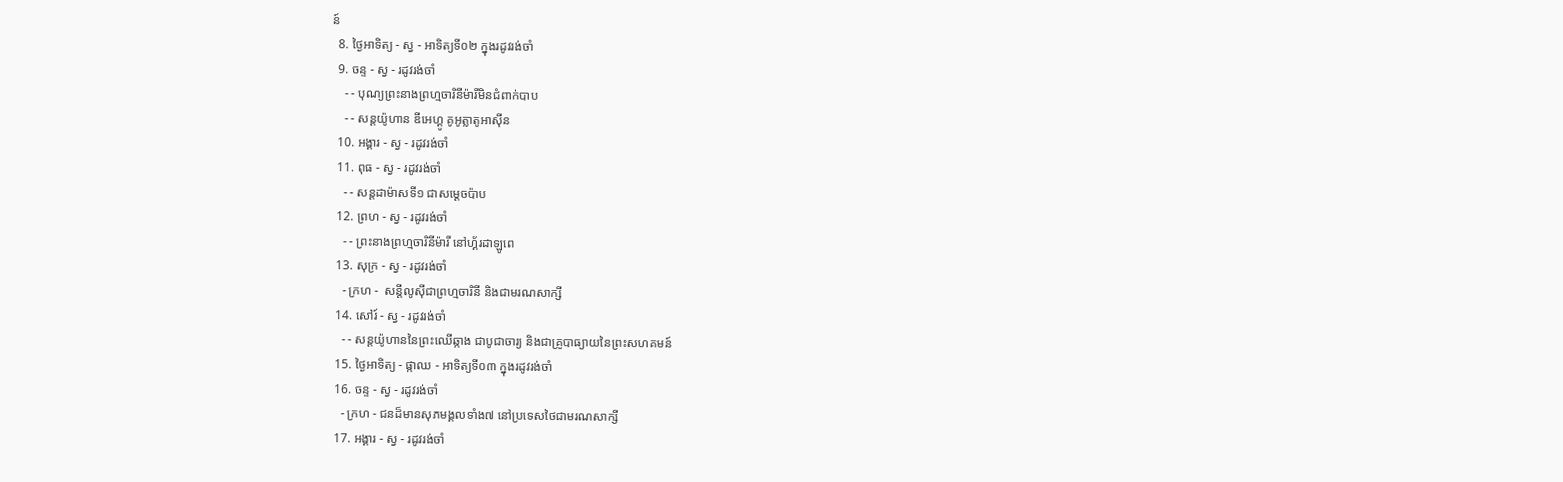ន៍
  8. ថ្ងៃអាទិត្យ - ស្វ - អាទិត្យទី០២ ក្នុងរដូវរង់ចាំ
  9. ចន្ទ - ស្វ - រដូវរង់ចាំ
    - - បុណ្យព្រះនាងព្រហ្មចារិនីម៉ារីមិនជំពាក់បាប
    - - សន្ដយ៉ូហាន ឌីអេហ្គូ គូអូត្លាតូអាស៊ីន
  10. អង្គារ - ស្វ - រដូវរង់ចាំ
  11. ពុធ - ស្វ - រដូវរង់ចាំ
    - - សន្ដដាម៉ាសទី១ ជាសម្ដេចប៉ាប
  12. ព្រហ - ស្វ - រដូវរង់ចាំ
    - - ព្រះនាងព្រហ្មចារិនីម៉ារី នៅហ្គ័រដាឡូពេ
  13. សុក្រ - ស្វ - រដូវរង់ចាំ
    - ក្រហ -  សន្ដីលូស៊ីជាព្រហ្មចារិនី និងជាមរណសាក្សី
  14. សៅរ៍ - ស្វ - រដូវរង់ចាំ
    - - សន្ដយ៉ូហាននៃព្រះឈើឆ្កាង ជាបូជាចារ្យ និងជាគ្រូបាធ្យាយនៃព្រះសហគមន៍
  15. ថ្ងៃអាទិត្យ - ផ្កាឈ - អាទិត្យទី០៣ ក្នុងរដូវរង់ចាំ
  16. ចន្ទ - ស្វ - រដូវរង់ចាំ
    - ក្រហ - ជនដ៏មានសុភមង្គលទាំង៧ នៅប្រទេសថៃជាមរណសាក្សី
  17. អង្គារ - ស្វ - រដូវរង់ចាំ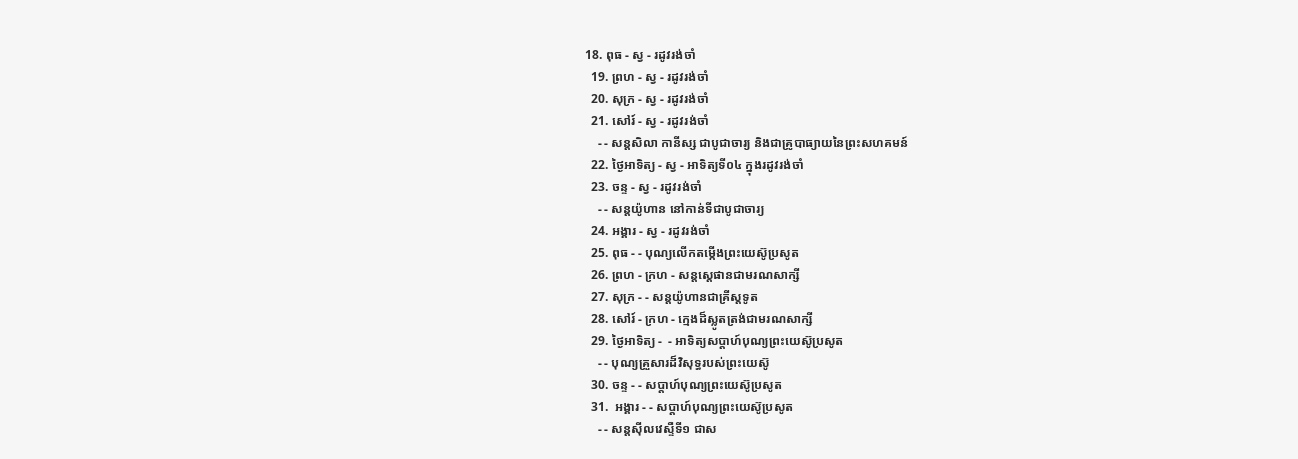18. ពុធ - ស្វ - រដូវរង់ចាំ
  19. ព្រហ - ស្វ - រដូវរង់ចាំ
  20. សុក្រ - ស្វ - រដូវរង់ចាំ
  21. សៅរ៍ - ស្វ - រដូវរង់ចាំ
    - - សន្ដសិលា កានីស្ស ជាបូជាចារ្យ និងជាគ្រូបាធ្យាយនៃព្រះសហគមន៍
  22. ថ្ងៃអាទិត្យ - ស្វ - អាទិត្យទី០៤ ក្នុងរដូវរង់ចាំ
  23. ចន្ទ - ស្វ - រដូវរង់ចាំ
    - - សន្ដយ៉ូហាន នៅកាន់ទីជាបូជាចារ្យ
  24. អង្គារ - ស្វ - រដូវរង់ចាំ
  25. ពុធ - - បុណ្យលើកតម្កើងព្រះយេស៊ូប្រសូត
  26. ព្រហ - ក្រហ - សន្តស្តេផានជាមរណសាក្សី
  27. សុក្រ - - សន្តយ៉ូហានជាគ្រីស្តទូត
  28. សៅរ៍ - ក្រហ - ក្មេងដ៏ស្លូតត្រង់ជាមរណសាក្សី
  29. ថ្ងៃអាទិត្យ -  - អាទិត្យសប្ដាហ៍បុណ្យព្រះយេស៊ូប្រសូត
    - - បុណ្យគ្រួសារដ៏វិសុទ្ធរបស់ព្រះយេស៊ូ
  30. ចន្ទ - - សប្ដាហ៍បុណ្យព្រះយេស៊ូប្រសូត
  31.  អង្គារ - - សប្ដាហ៍បុណ្យព្រះយេស៊ូប្រសូត
    - - សន្ដស៊ីលវេស្ទឺទី១ ជាស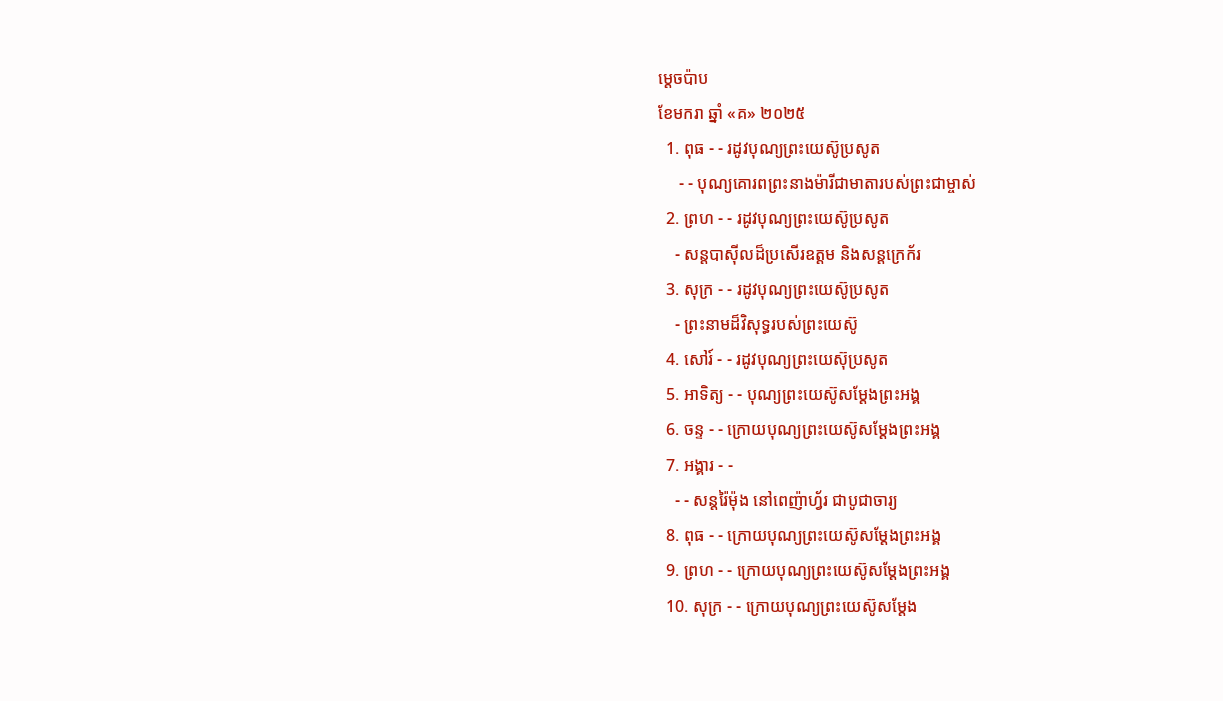ម្ដេចប៉ាប
ខែមករា ឆ្នាំ «គ» ២០២៥
  1. ពុធ - - រដូវបុណ្យព្រះយេស៊ូប្រសូត
     - - បុណ្យគោរពព្រះនាងម៉ារីជាមាតារបស់ព្រះជាម្ចាស់
  2. ព្រហ - - រដូវបុណ្យព្រះយេស៊ូប្រសូត
    - សន្ដបាស៊ីលដ៏ប្រសើរឧត្ដម និងសន្ដក្រេក័រ
  3. សុក្រ - - រដូវបុណ្យព្រះយេស៊ូប្រសូត
    - ព្រះនាមដ៏វិសុទ្ធរបស់ព្រះយេស៊ូ
  4. សៅរ៍ - - រដូវបុណ្យព្រះយេស៊ុប្រសូត
  5. អាទិត្យ - - បុណ្យព្រះយេស៊ូសម្ដែងព្រះអង្គ
  6. ចន្ទ - - ក្រោយបុណ្យព្រះយេស៊ូសម្ដែងព្រះអង្គ
  7. អង្គារ - -
    - - សន្ដរ៉ៃម៉ុង នៅពេញ៉ាហ្វ័រ ជាបូជាចារ្យ
  8. ពុធ - - ក្រោយបុណ្យព្រះយេស៊ូសម្ដែងព្រះអង្គ
  9. ព្រហ - - ក្រោយបុណ្យព្រះយេស៊ូសម្ដែងព្រះអង្គ
  10. សុក្រ - - ក្រោយបុណ្យព្រះយេស៊ូសម្ដែង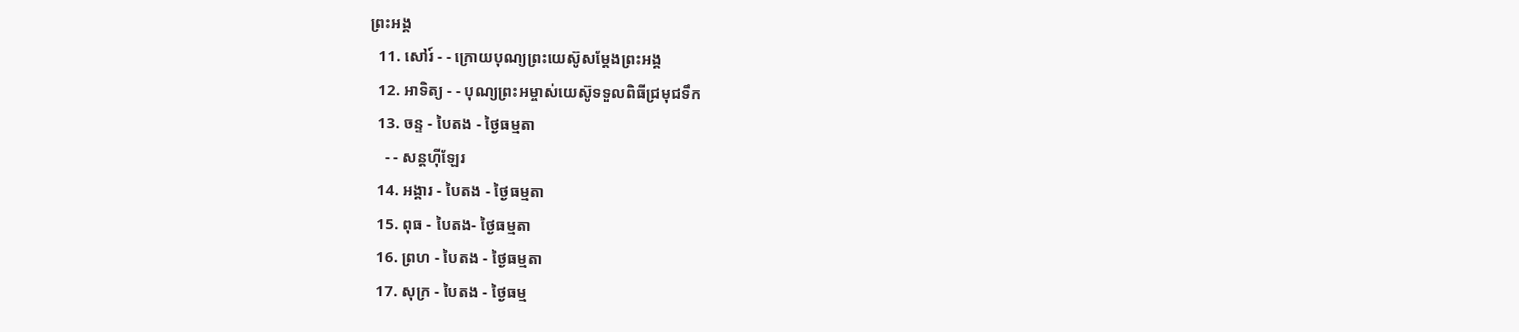ព្រះអង្គ
  11. សៅរ៍ - - ក្រោយបុណ្យព្រះយេស៊ូសម្ដែងព្រះអង្គ
  12. អាទិត្យ - - បុណ្យព្រះអម្ចាស់យេស៊ូទទួលពិធីជ្រមុជទឹក
  13. ចន្ទ - បៃតង - ថ្ងៃធម្មតា
    - - សន្ដហ៊ីឡែរ
  14. អង្គារ - បៃតង - ថ្ងៃធម្មតា
  15. ពុធ - បៃតង- ថ្ងៃធម្មតា
  16. ព្រហ - បៃតង - ថ្ងៃធម្មតា
  17. សុក្រ - បៃតង - ថ្ងៃធម្ម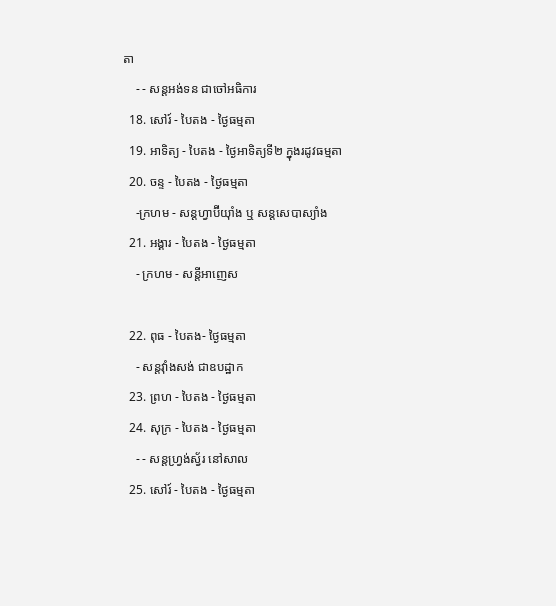តា
    - - សន្ដអង់ទន ជាចៅអធិការ
  18. សៅរ៍ - បៃតង - ថ្ងៃធម្មតា
  19. អាទិត្យ - បៃតង - ថ្ងៃអាទិត្យទី២ ក្នុងរដូវធម្មតា
  20. ចន្ទ - បៃតង - ថ្ងៃធម្មតា
    -ក្រហម - សន្ដហ្វាប៊ីយ៉ាំង ឬ សន្ដសេបាស្យាំង
  21. អង្គារ - បៃតង - ថ្ងៃធម្មតា
    - ក្រហម - សន្ដីអាញេស

  22. ពុធ - បៃតង- ថ្ងៃធម្មតា
    - សន្ដវ៉ាំងសង់ ជាឧបដ្ឋាក
  23. ព្រហ - បៃតង - ថ្ងៃធម្មតា
  24. សុក្រ - បៃតង - ថ្ងៃធម្មតា
    - - សន្ដហ្វ្រង់ស្វ័រ នៅសាល
  25. សៅរ៍ - បៃតង - ថ្ងៃធម្មតា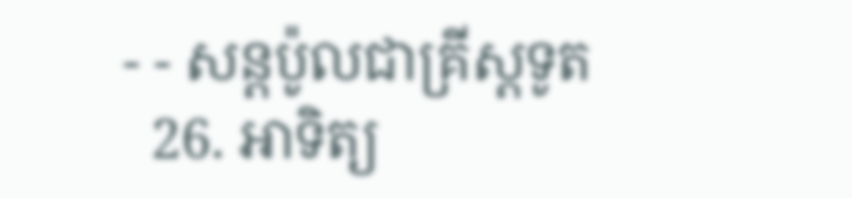- - សន្ដប៉ូលជាគ្រីស្ដទូត
  26. អាទិត្យ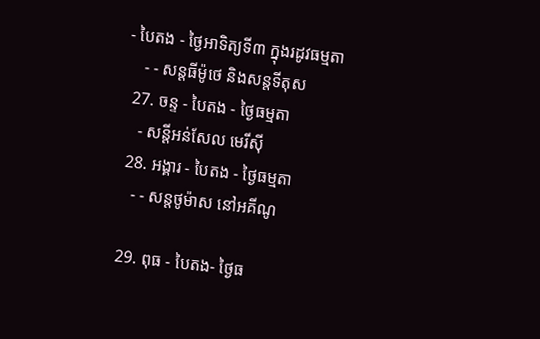- បៃតង - ថ្ងៃអាទិត្យទី៣ ក្នុងរដូវធម្មតា
    - - សន្ដធីម៉ូថេ និងសន្ដទីតុស
  27. ចន្ទ - បៃតង - ថ្ងៃធម្មតា
    - សន្ដីអន់សែល មេរីស៊ី
  28. អង្គារ - បៃតង - ថ្ងៃធម្មតា
    - - សន្ដថូម៉ាស នៅអគីណូ

  29. ពុធ - បៃតង- ថ្ងៃធ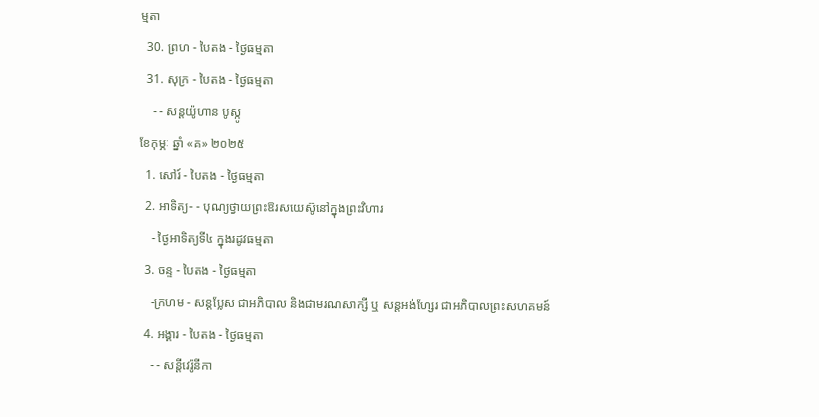ម្មតា
  30. ព្រហ - បៃតង - ថ្ងៃធម្មតា
  31. សុក្រ - បៃតង - ថ្ងៃធម្មតា
    - - សន្ដយ៉ូហាន បូស្កូ
ខែកុម្ភៈ ឆ្នាំ «គ» ២០២៥
  1. សៅរ៍ - បៃតង - ថ្ងៃធម្មតា
  2. អាទិត្យ- - បុណ្យថ្វាយព្រះឱរសយេស៊ូនៅក្នុងព្រះវិហារ
    - ថ្ងៃអាទិត្យទី៤ ក្នុងរដូវធម្មតា
  3. ចន្ទ - បៃតង - ថ្ងៃធម្មតា
    -ក្រហម - សន្ដប្លែស ជាអភិបាល និងជាមរណសាក្សី ឬ សន្ដអង់ហ្សែរ ជាអភិបាលព្រះសហគមន៍
  4. អង្គារ - បៃតង - ថ្ងៃធម្មតា
    - - សន្ដីវេរ៉ូនីកា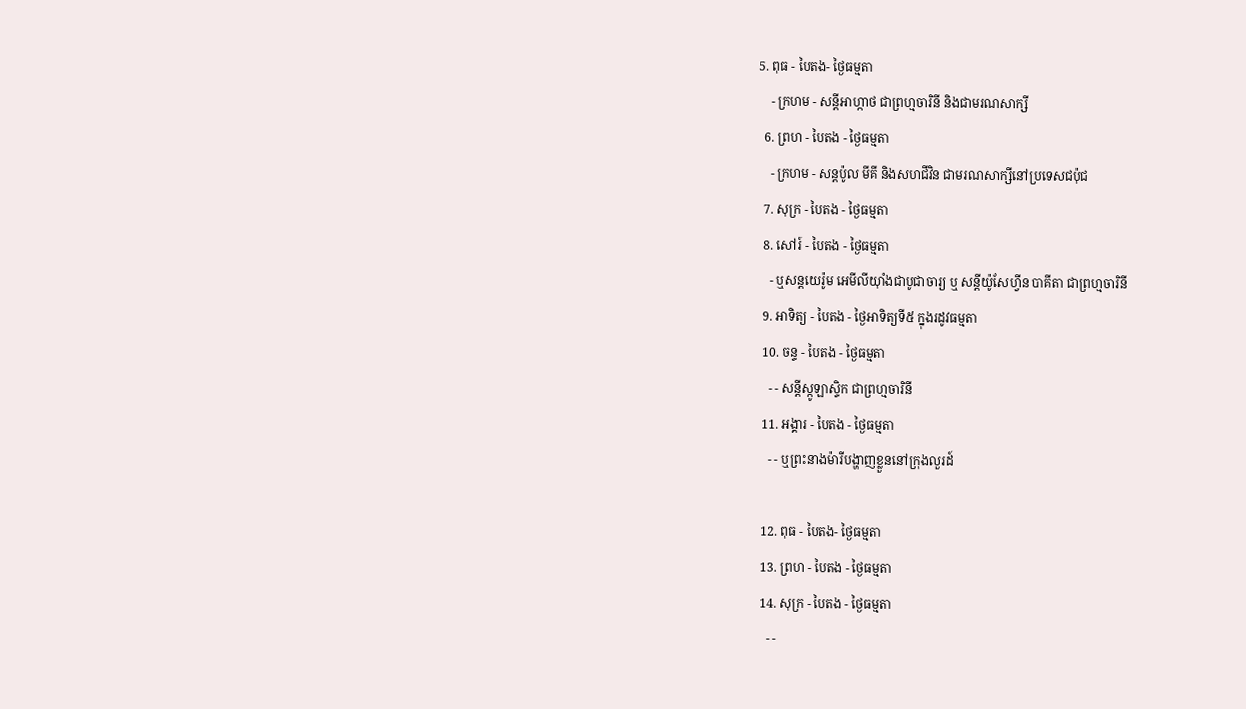5. ពុធ - បៃតង- ថ្ងៃធម្មតា
    - ក្រហម - សន្ដីអាហ្កាថ ជាព្រហ្មចារិនី និងជាមរណសាក្សី
  6. ព្រហ - បៃតង - ថ្ងៃធម្មតា
    - ក្រហម - សន្ដប៉ូល មីគី និងសហជីវិន ជាមរណសាក្សីនៅប្រទេសជប៉ុជ
  7. សុក្រ - បៃតង - ថ្ងៃធម្មតា
  8. សៅរ៍ - បៃតង - ថ្ងៃធម្មតា
    - ឬសន្ដយេរ៉ូម អេមីលីយ៉ាំងជាបូជាចារ្យ ឬ សន្ដីយ៉ូសែហ្វីន បាគីតា ជាព្រហ្មចារិនី
  9. អាទិត្យ - បៃតង - ថ្ងៃអាទិត្យទី៥ ក្នុងរដូវធម្មតា
  10. ចន្ទ - បៃតង - ថ្ងៃធម្មតា
    - - សន្ដីស្កូឡាស្ទិក ជាព្រហ្មចារិនី
  11. អង្គារ - បៃតង - ថ្ងៃធម្មតា
    - - ឬព្រះនាងម៉ារីបង្ហាញខ្លួននៅក្រុងលួរដ៍

  12. ពុធ - បៃតង- ថ្ងៃធម្មតា
  13. ព្រហ - បៃតង - ថ្ងៃធម្មតា
  14. សុក្រ - បៃតង - ថ្ងៃធម្មតា
    - -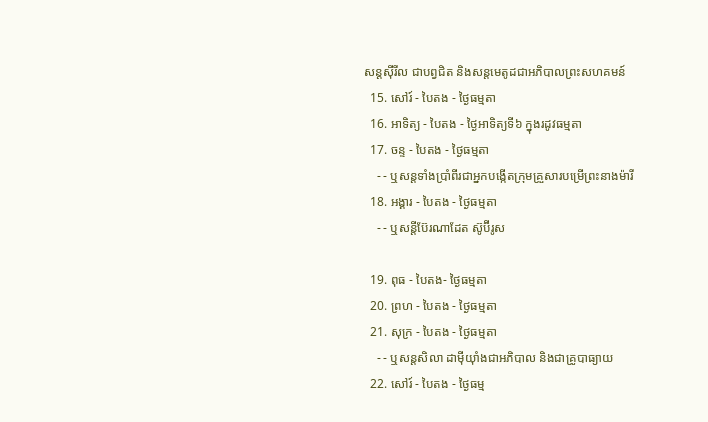សន្ដស៊ីរីល ជាបព្វជិត និងសន្ដមេតូដជាអភិបាលព្រះសហគមន៍
  15. សៅរ៍ - បៃតង - ថ្ងៃធម្មតា
  16. អាទិត្យ - បៃតង - ថ្ងៃអាទិត្យទី៦ ក្នុងរដូវធម្មតា
  17. ចន្ទ - បៃតង - ថ្ងៃធម្មតា
    - - ឬសន្ដទាំងប្រាំពីរជាអ្នកបង្កើតក្រុមគ្រួសារបម្រើព្រះនាងម៉ារី
  18. អង្គារ - បៃតង - ថ្ងៃធម្មតា
    - - ឬសន្ដីប៊ែរណាដែត ស៊ូប៊ីរូស

  19. ពុធ - បៃតង- ថ្ងៃធម្មតា
  20. ព្រហ - បៃតង - ថ្ងៃធម្មតា
  21. សុក្រ - បៃតង - ថ្ងៃធម្មតា
    - - ឬសន្ដសិលា ដាម៉ីយ៉ាំងជាអភិបាល និងជាគ្រូបាធ្យាយ
  22. សៅរ៍ - បៃតង - ថ្ងៃធម្ម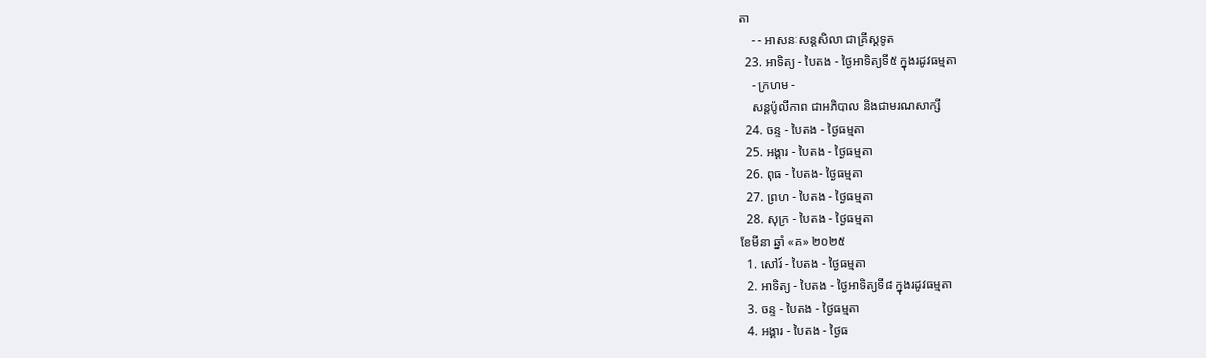តា
    - - អាសនៈសន្ដសិលា ជាគ្រីស្ដទូត
  23. អាទិត្យ - បៃតង - ថ្ងៃអាទិត្យទី៥ ក្នុងរដូវធម្មតា
    - ក្រហម -
    សន្ដប៉ូលីកាព ជាអភិបាល និងជាមរណសាក្សី
  24. ចន្ទ - បៃតង - ថ្ងៃធម្មតា
  25. អង្គារ - បៃតង - ថ្ងៃធម្មតា
  26. ពុធ - បៃតង- ថ្ងៃធម្មតា
  27. ព្រហ - បៃតង - ថ្ងៃធម្មតា
  28. សុក្រ - បៃតង - ថ្ងៃធម្មតា
ខែមីនា ឆ្នាំ «គ» ២០២៥
  1. សៅរ៍ - បៃតង - ថ្ងៃធម្មតា
  2. អាទិត្យ - បៃតង - ថ្ងៃអាទិត្យទី៨ ក្នុងរដូវធម្មតា
  3. ចន្ទ - បៃតង - ថ្ងៃធម្មតា
  4. អង្គារ - បៃតង - ថ្ងៃធ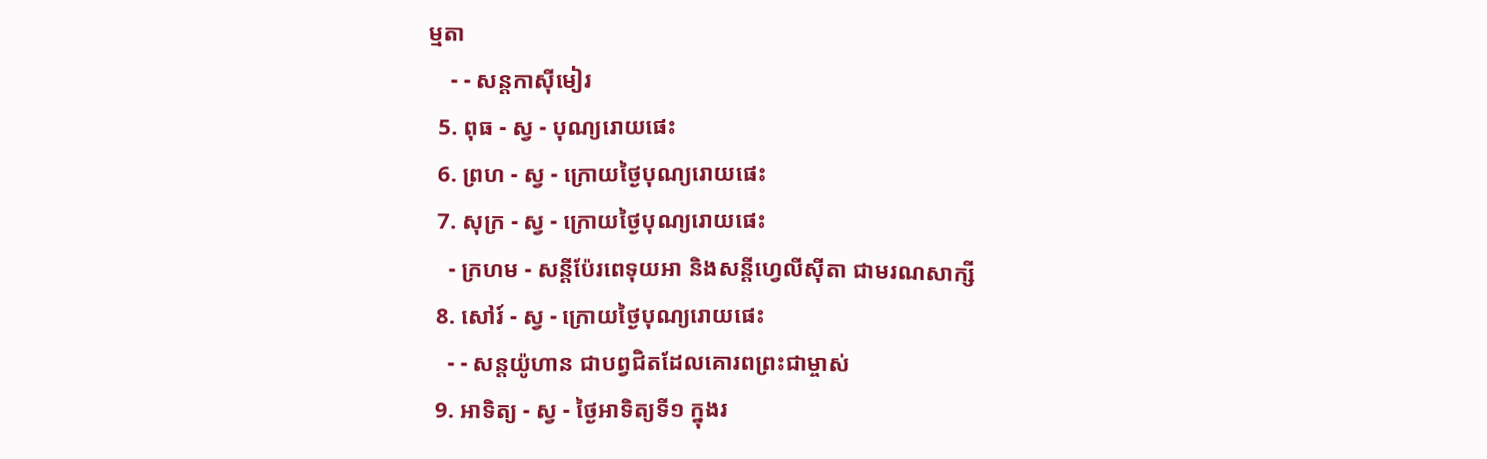ម្មតា
    - - សន្ដកាស៊ីមៀរ
  5. ពុធ - ស្វ - បុណ្យរោយផេះ
  6. ព្រហ - ស្វ - ក្រោយថ្ងៃបុណ្យរោយផេះ
  7. សុក្រ - ស្វ - ក្រោយថ្ងៃបុណ្យរោយផេះ
    - ក្រហម - សន្ដីប៉ែរពេទុយអា និងសន្ដីហ្វេលីស៊ីតា ជាមរណសាក្សី
  8. សៅរ៍ - ស្វ - ក្រោយថ្ងៃបុណ្យរោយផេះ
    - - សន្ដយ៉ូហាន ជាបព្វជិតដែលគោរពព្រះជាម្ចាស់
  9. អាទិត្យ - ស្វ - ថ្ងៃអាទិត្យទី១ ក្នុងរ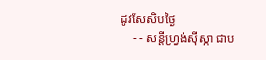ដូវសែសិបថ្ងៃ
    - - សន្ដីហ្វ្រង់ស៊ីស្កា ជាប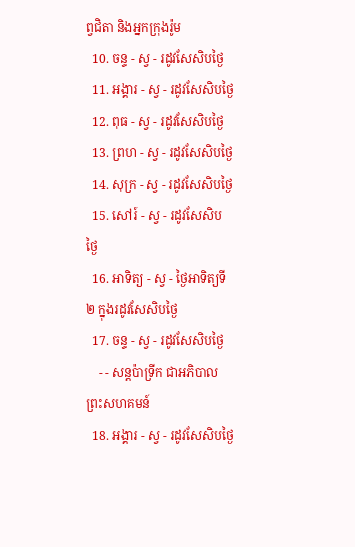ព្វជិតា និងអ្នកក្រុងរ៉ូម
  10. ចន្ទ - ស្វ - រដូវសែសិបថ្ងៃ
  11. អង្គារ - ស្វ - រដូវសែសិបថ្ងៃ
  12. ពុធ - ស្វ - រដូវសែសិបថ្ងៃ
  13. ព្រហ - ស្វ - រដូវសែសិបថ្ងៃ
  14. សុក្រ - ស្វ - រដូវសែសិបថ្ងៃ
  15. សៅរ៍ - ស្វ - រដូវសែសិបថ្ងៃ
  16. អាទិត្យ - ស្វ - ថ្ងៃអាទិត្យទី២ ក្នុងរដូវសែសិបថ្ងៃ
  17. ចន្ទ - ស្វ - រដូវសែសិបថ្ងៃ
    - - សន្ដប៉ាទ្រីក ជាអភិបាលព្រះសហគមន៍
  18. អង្គារ - ស្វ - រដូវសែសិបថ្ងៃ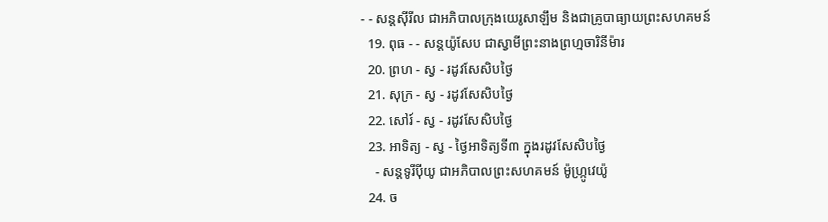- - សន្ដស៊ីរីល ជាអភិបាលក្រុងយេរូសាឡឹម និងជាគ្រូបាធ្យាយព្រះសហគមន៍
  19. ពុធ - - សន្ដយ៉ូសែប ជាស្វាមីព្រះនាងព្រហ្មចារិនីម៉ារ
  20. ព្រហ - ស្វ - រដូវសែសិបថ្ងៃ
  21. សុក្រ - ស្វ - រដូវសែសិបថ្ងៃ
  22. សៅរ៍ - ស្វ - រដូវសែសិបថ្ងៃ
  23. អាទិត្យ - ស្វ - ថ្ងៃអាទិត្យទី៣ ក្នុងរដូវសែសិបថ្ងៃ
    - សន្ដទូរីប៉ីយូ ជាអភិបាលព្រះសហគមន៍ ម៉ូហ្ក្រូវេយ៉ូ
  24. ច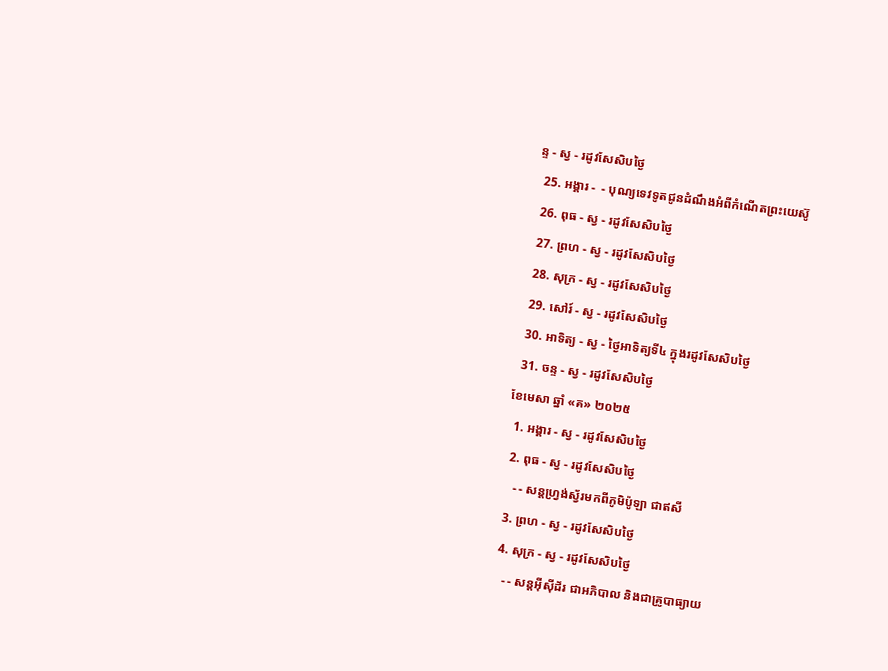ន្ទ - ស្វ - រដូវសែសិបថ្ងៃ
  25. អង្គារ -  - បុណ្យទេវទូតជូនដំណឹងអំពីកំណើតព្រះយេស៊ូ
  26. ពុធ - ស្វ - រដូវសែសិបថ្ងៃ
  27. ព្រហ - ស្វ - រដូវសែសិបថ្ងៃ
  28. សុក្រ - ស្វ - រដូវសែសិបថ្ងៃ
  29. សៅរ៍ - ស្វ - រដូវសែសិបថ្ងៃ
  30. អាទិត្យ - ស្វ - ថ្ងៃអាទិត្យទី៤ ក្នុងរដូវសែសិបថ្ងៃ
  31. ចន្ទ - ស្វ - រដូវសែសិបថ្ងៃ
ខែមេសា ឆ្នាំ «គ» ២០២៥
  1. អង្គារ - ស្វ - រដូវសែសិបថ្ងៃ
  2. ពុធ - ស្វ - រដូវសែសិបថ្ងៃ
    - - សន្ដហ្វ្រង់ស្វ័រមកពីភូមិប៉ូឡា ជាឥសី
  3. ព្រហ - ស្វ - រដូវសែសិបថ្ងៃ
  4. សុក្រ - ស្វ - រដូវសែសិបថ្ងៃ
    - - សន្ដអ៊ីស៊ីដ័រ ជាអភិបាល និងជាគ្រូបាធ្យាយ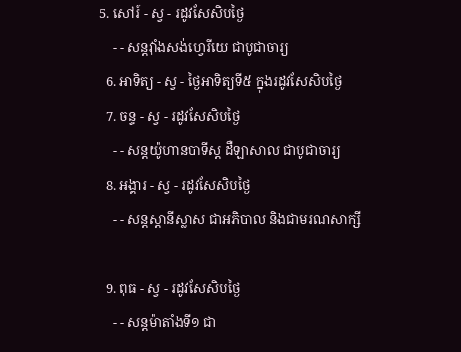5. សៅរ៍ - ស្វ - រដូវសែសិបថ្ងៃ
    - - សន្ដវ៉ាំងសង់ហ្វេរីយេ ជាបូជាចារ្យ
  6. អាទិត្យ - ស្វ - ថ្ងៃអាទិត្យទី៥ ក្នុងរដូវសែសិបថ្ងៃ
  7. ចន្ទ - ស្វ - រដូវសែសិបថ្ងៃ
    - - សន្ដយ៉ូហានបាទីស្ដ ដឺឡាសាល ជាបូជាចារ្យ
  8. អង្គារ - ស្វ - រដូវសែសិបថ្ងៃ
    - - សន្ដស្ដានីស្លាស ជាអភិបាល និងជាមរណសាក្សី

  9. ពុធ - ស្វ - រដូវសែសិបថ្ងៃ
    - - សន្ដម៉ាតាំងទី១ ជា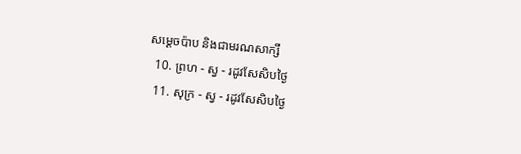សម្ដេចប៉ាប និងជាមរណសាក្សី
  10. ព្រហ - ស្វ - រដូវសែសិបថ្ងៃ
  11. សុក្រ - ស្វ - រដូវសែសិបថ្ងៃ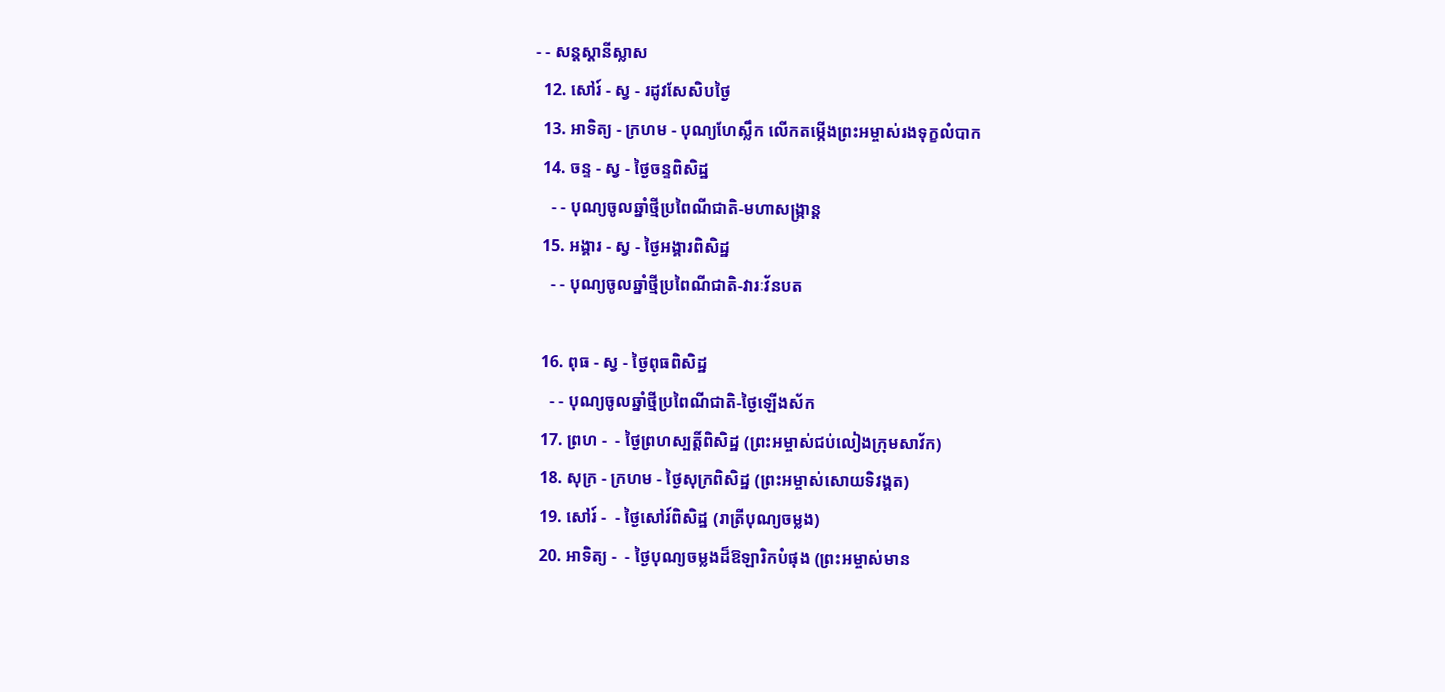- - សន្ដស្ដានីស្លាស
  12. សៅរ៍ - ស្វ - រដូវសែសិបថ្ងៃ
  13. អាទិត្យ - ក្រហម - បុណ្យហែស្លឹក លើកតម្កើងព្រះអម្ចាស់រងទុក្ខលំបាក
  14. ចន្ទ - ស្វ - ថ្ងៃចន្ទពិសិដ្ឋ
    - - បុណ្យចូលឆ្នាំថ្មីប្រពៃណីជាតិ-មហាសង្រ្កាន្ដ
  15. អង្គារ - ស្វ - ថ្ងៃអង្គារពិសិដ្ឋ
    - - បុណ្យចូលឆ្នាំថ្មីប្រពៃណីជាតិ-វារៈវ័នបត

  16. ពុធ - ស្វ - ថ្ងៃពុធពិសិដ្ឋ
    - - បុណ្យចូលឆ្នាំថ្មីប្រពៃណីជាតិ-ថ្ងៃឡើងស័ក
  17. ព្រហ -  - ថ្ងៃព្រហស្បត្ដិ៍ពិសិដ្ឋ (ព្រះអម្ចាស់ជប់លៀងក្រុមសាវ័ក)
  18. សុក្រ - ក្រហម - ថ្ងៃសុក្រពិសិដ្ឋ (ព្រះអម្ចាស់សោយទិវង្គត)
  19. សៅរ៍ -  - ថ្ងៃសៅរ៍ពិសិដ្ឋ (រាត្រីបុណ្យចម្លង)
  20. អាទិត្យ -  - ថ្ងៃបុណ្យចម្លងដ៏ឱឡារិកបំផុង (ព្រះអម្ចាស់មាន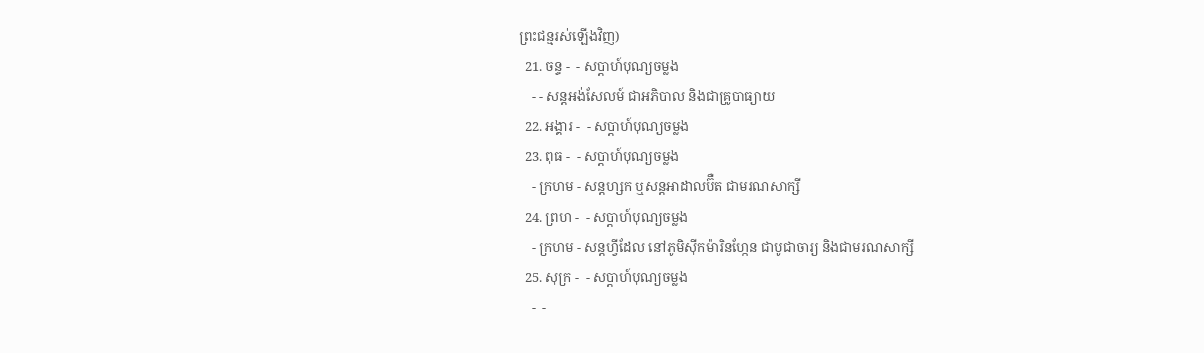ព្រះជន្មរស់ឡើងវិញ)
  21. ចន្ទ -  - សប្ដាហ៍បុណ្យចម្លង
    - - សន្ដអង់សែលម៍ ជាអភិបាល និងជាគ្រូបាធ្យាយ
  22. អង្គារ -  - សប្ដាហ៍បុណ្យចម្លង
  23. ពុធ -  - សប្ដាហ៍បុណ្យចម្លង
    - ក្រហម - សន្ដហ្សក ឬសន្ដអាដាលប៊ឺត ជាមរណសាក្សី
  24. ព្រហ -  - សប្ដាហ៍បុណ្យចម្លង
    - ក្រហម - សន្ដហ្វីដែល នៅភូមិស៊ីកម៉ារិនហ្កែន ជាបូជាចារ្យ និងជាមរណសាក្សី
  25. សុក្រ -  - សប្ដាហ៍បុណ្យចម្លង
    -  -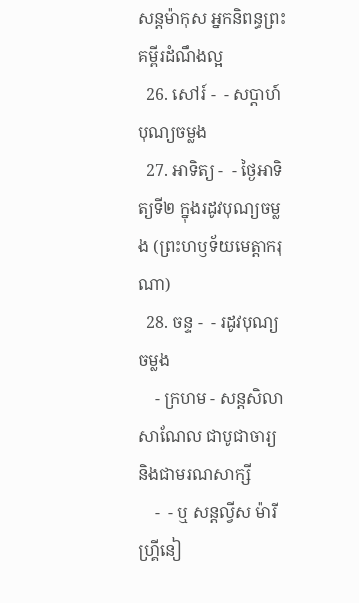សន្ដម៉ាកុស អ្នកនិពន្ធព្រះគម្ពីរដំណឹងល្អ
  26. សៅរ៍ -  - សប្ដាហ៍បុណ្យចម្លង
  27. អាទិត្យ -  - ថ្ងៃអាទិត្យទី២ ក្នុងរដូវបុណ្យចម្លង (ព្រះហឫទ័យមេត្ដាករុណា)
  28. ចន្ទ -  - រដូវបុណ្យចម្លង
    - ក្រហម - សន្ដសិលា សាណែល ជាបូជាចារ្យ និងជាមរណសាក្សី
    -  - ឬ សន្ដល្វីស ម៉ារី ហ្គ្រីនៀ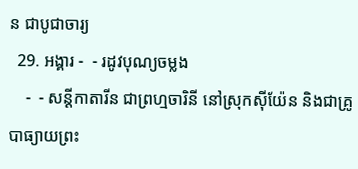ន ជាបូជាចារ្យ
  29. អង្គារ -  - រដូវបុណ្យចម្លង
    -  - សន្ដីកាតារីន ជាព្រហ្មចារិនី នៅស្រុកស៊ីយ៉ែន និងជាគ្រូបាធ្យាយព្រះ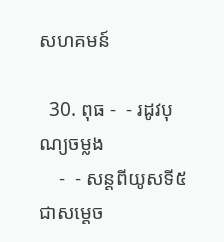សហគមន៍

  30. ពុធ -  - រដូវបុណ្យចម្លង
    -  - សន្ដពីយូសទី៥ ជាសម្ដេច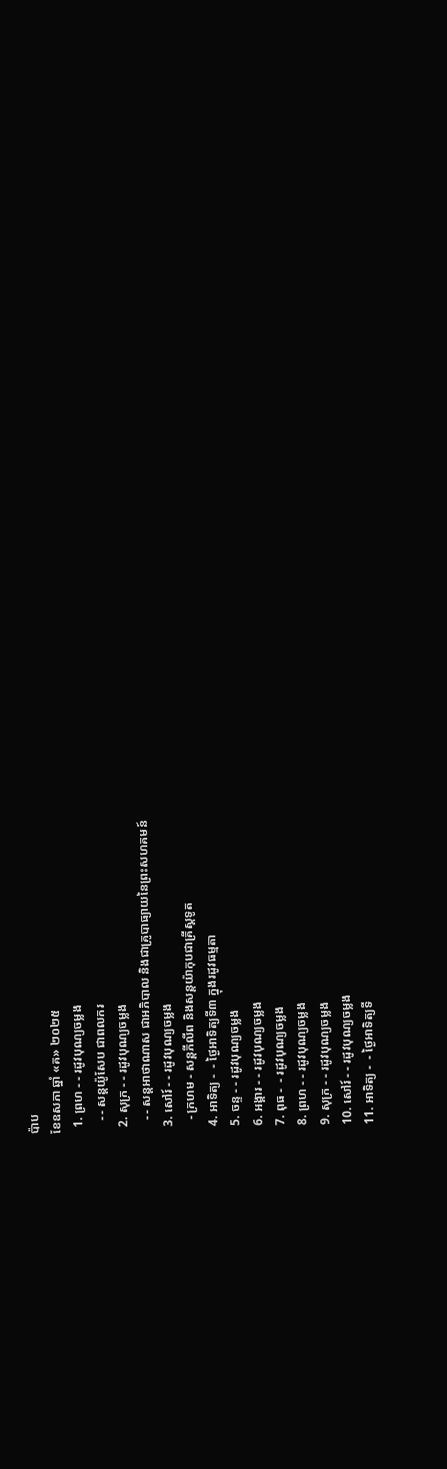ប៉ាប
ខែឧសភា ឆ្នាំ «គ» ២០២៥
  1. ព្រហ - - រដូវបុណ្យចម្លង
    - - សន្ដយ៉ូសែប ជាពលករ
  2. សុក្រ - - រដូវបុណ្យចម្លង
    - - សន្ដអាថាណាស ជាអភិបាល និងជាគ្រូបាធ្យាយនៃព្រះសហគមន៍
  3. សៅរ៍ - - រដូវបុណ្យចម្លង
    - ក្រហម - សន្ដភីលីព និងសន្ដយ៉ាកុបជាគ្រីស្ដទូត
  4. អាទិត្យ -  - ថ្ងៃអាទិត្យទី៣ ក្នុងរដូវធម្មតា
  5. ចន្ទ - - រដូវបុណ្យចម្លង
  6. អង្គារ - - រដូវបុណ្យចម្លង
  7. ពុធ -  - រដូវបុណ្យចម្លង
  8. ព្រហ - - រដូវបុណ្យចម្លង
  9. សុក្រ - - រដូវបុណ្យចម្លង
  10. សៅរ៍ - - រដូវបុណ្យចម្លង
  11. អាទិត្យ -  - ថ្ងៃអាទិត្យទី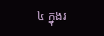៤ ក្នុងរ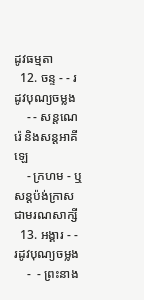ដូវធម្មតា
  12. ចន្ទ - - រដូវបុណ្យចម្លង
    - - សន្ដណេរ៉េ និងសន្ដអាគីឡេ
    - ក្រហម - ឬសន្ដប៉ង់ក្រាស ជាមរណសាក្សី
  13. អង្គារ - - រដូវបុណ្យចម្លង
    -  - ព្រះនាង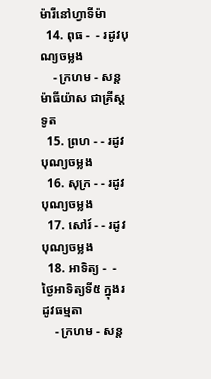ម៉ារីនៅហ្វាទីម៉ា
  14. ពុធ -  - រដូវបុណ្យចម្លង
    - ក្រហម - សន្ដម៉ាធីយ៉ាស ជាគ្រីស្ដទូត
  15. ព្រហ - - រដូវបុណ្យចម្លង
  16. សុក្រ - - រដូវបុណ្យចម្លង
  17. សៅរ៍ - - រដូវបុណ្យចម្លង
  18. អាទិត្យ -  - ថ្ងៃអាទិត្យទី៥ ក្នុងរដូវធម្មតា
    - ក្រហម - សន្ដ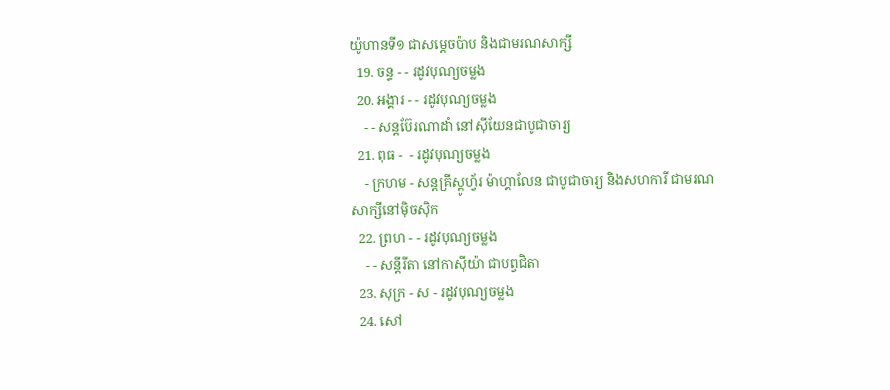យ៉ូហានទី១ ជាសម្ដេចប៉ាប និងជាមរណសាក្សី
  19. ចន្ទ - - រដូវបុណ្យចម្លង
  20. អង្គារ - - រដូវបុណ្យចម្លង
    - - សន្ដប៊ែរណាដាំ នៅស៊ីយែនជាបូជាចារ្យ
  21. ពុធ -  - រដូវបុណ្យចម្លង
    - ក្រហម - សន្ដគ្រីស្ដូហ្វ័រ ម៉ាហ្គាលែន ជាបូជាចារ្យ និងសហការី ជាមរណសាក្សីនៅម៉ិចស៊ិក
  22. ព្រហ - - រដូវបុណ្យចម្លង
    - - សន្ដីរីតា នៅកាស៊ីយ៉ា ជាបព្វជិតា
  23. សុក្រ - ស - រដូវបុណ្យចម្លង
  24. សៅ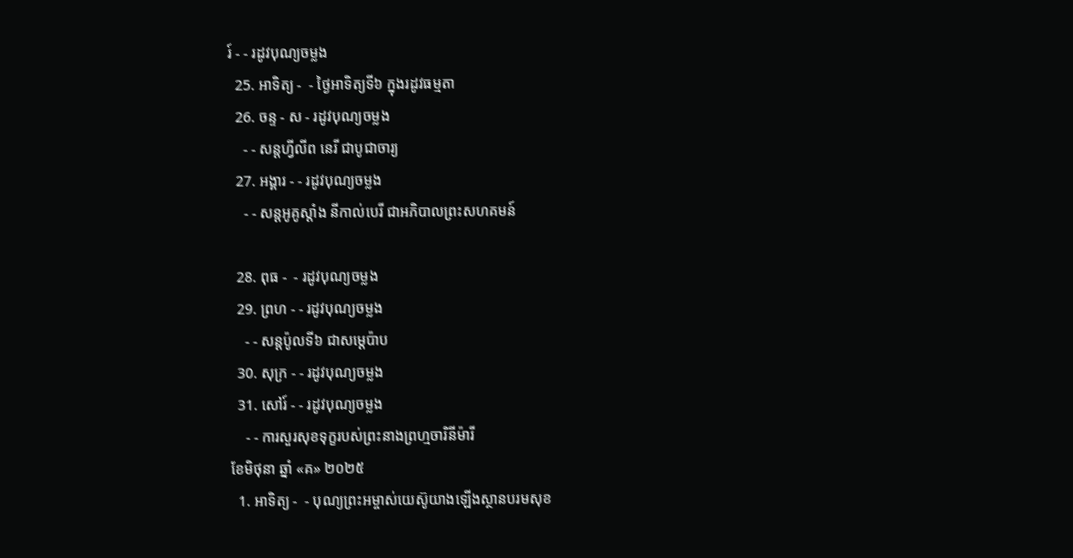រ៍ - - រដូវបុណ្យចម្លង
  25. អាទិត្យ -  - ថ្ងៃអាទិត្យទី៦ ក្នុងរដូវធម្មតា
  26. ចន្ទ - ស - រដូវបុណ្យចម្លង
    - - សន្ដហ្វីលីព នេរី ជាបូជាចារ្យ
  27. អង្គារ - - រដូវបុណ្យចម្លង
    - - សន្ដអូគូស្ដាំង នីកាល់បេរី ជាអភិបាលព្រះសហគមន៍

  28. ពុធ -  - រដូវបុណ្យចម្លង
  29. ព្រហ - - រដូវបុណ្យចម្លង
    - - សន្ដប៉ូលទី៦ ជាសម្ដេប៉ាប
  30. សុក្រ - - រដូវបុណ្យចម្លង
  31. សៅរ៍ - - រដូវបុណ្យចម្លង
    - - ការសួរសុខទុក្ខរបស់ព្រះនាងព្រហ្មចារិនីម៉ារី
ខែមិថុនា ឆ្នាំ «គ» ២០២៥
  1. អាទិត្យ -  - បុណ្យព្រះអម្ចាស់យេស៊ូយាងឡើងស្ថានបរមសុខ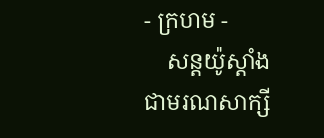- ក្រហម -
    សន្ដយ៉ូស្ដាំង ជាមរណសាក្សី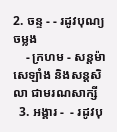2. ចន្ទ - - រដូវបុណ្យចម្លង
    - ក្រហម - សន្ដម៉ាសេឡាំង និងសន្ដសិលា ជាមរណសាក្សី
  3. អង្គារ -  - រដូវបុ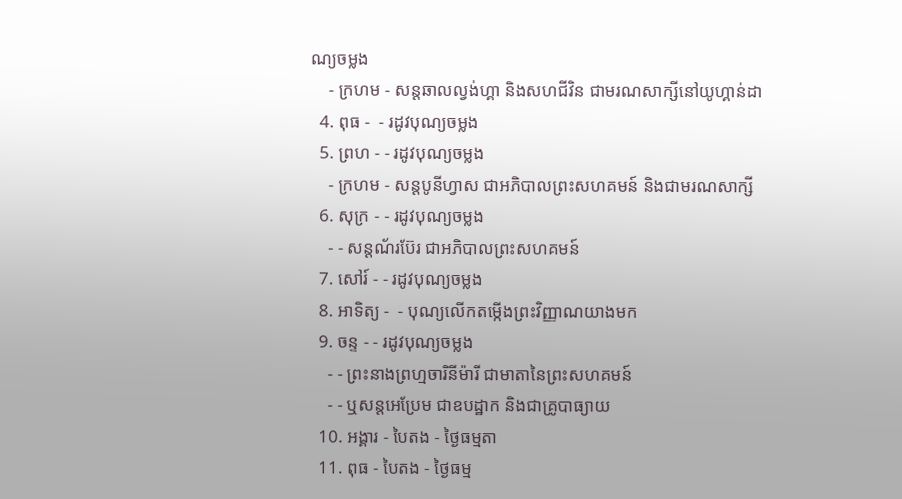ណ្យចម្លង
    - ក្រហម - សន្ដឆាលល្វង់ហ្គា និងសហជីវិន ជាមរណសាក្សីនៅយូហ្គាន់ដា
  4. ពុធ -  - រដូវបុណ្យចម្លង
  5. ព្រហ - - រដូវបុណ្យចម្លង
    - ក្រហម - សន្ដបូនីហ្វាស ជាអភិបាលព្រះសហគមន៍ និងជាមរណសាក្សី
  6. សុក្រ - - រដូវបុណ្យចម្លង
    - - សន្ដណ័រប៊ែរ ជាអភិបាលព្រះសហគមន៍
  7. សៅរ៍ - - រដូវបុណ្យចម្លង
  8. អាទិត្យ -  - បុណ្យលើកតម្កើងព្រះវិញ្ញាណយាងមក
  9. ចន្ទ - - រដូវបុណ្យចម្លង
    - - ព្រះនាងព្រហ្មចារិនីម៉ារី ជាមាតានៃព្រះសហគមន៍
    - - ឬសន្ដអេប្រែម ជាឧបដ្ឋាក និងជាគ្រូបាធ្យាយ
  10. អង្គារ - បៃតង - ថ្ងៃធម្មតា
  11. ពុធ - បៃតង - ថ្ងៃធម្ម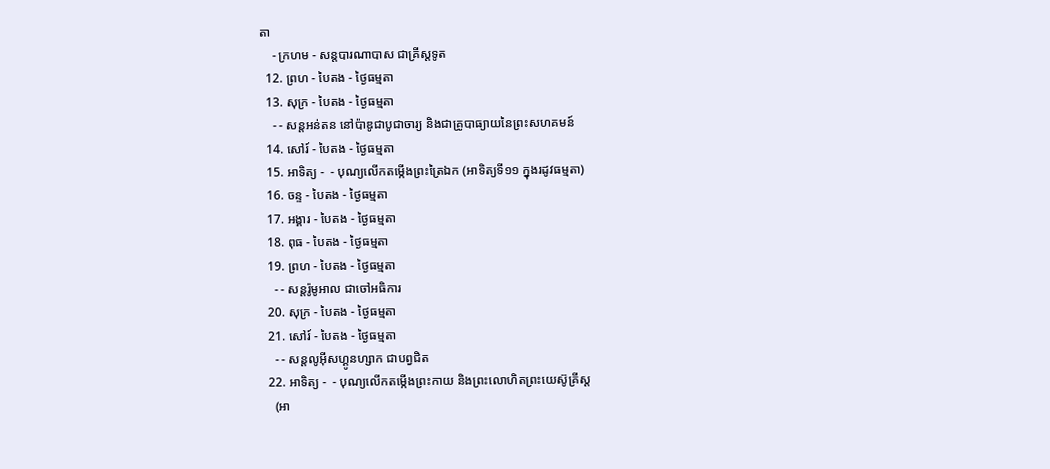តា
    - ក្រហម - សន្ដបារណាបាស ជាគ្រីស្ដទូត
  12. ព្រហ - បៃតង - ថ្ងៃធម្មតា
  13. សុក្រ - បៃតង - ថ្ងៃធម្មតា
    - - សន្ដអន់តន នៅប៉ាឌូជាបូជាចារ្យ និងជាគ្រូបាធ្យាយនៃព្រះសហគមន៍
  14. សៅរ៍ - បៃតង - ថ្ងៃធម្មតា
  15. អាទិត្យ -  - បុណ្យលើកតម្កើងព្រះត្រៃឯក (អាទិត្យទី១១ ក្នុងរដូវធម្មតា)
  16. ចន្ទ - បៃតង - ថ្ងៃធម្មតា
  17. អង្គារ - បៃតង - ថ្ងៃធម្មតា
  18. ពុធ - បៃតង - ថ្ងៃធម្មតា
  19. ព្រហ - បៃតង - ថ្ងៃធម្មតា
    - - សន្ដរ៉ូមូអាល ជាចៅអធិការ
  20. សុក្រ - បៃតង - ថ្ងៃធម្មតា
  21. សៅរ៍ - បៃតង - ថ្ងៃធម្មតា
    - - សន្ដលូអ៊ីសហ្គូនហ្សាក ជាបព្វជិត
  22. អាទិត្យ -  - បុណ្យលើកតម្កើងព្រះកាយ និងព្រះលោហិតព្រះយេស៊ូគ្រីស្ដ
    (អា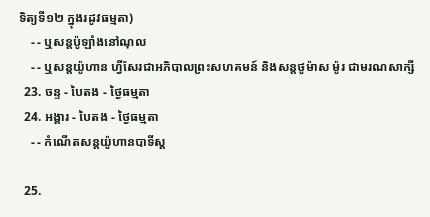ទិត្យទី១២ ក្នុងរដូវធម្មតា)
    - - ឬសន្ដប៉ូឡាំងនៅណុល
    - - ឬសន្ដយ៉ូហាន ហ្វីសែរជាអភិបាលព្រះសហគមន៍ និងសន្ដថូម៉ាស ម៉ូរ ជាមរណសាក្សី
  23. ចន្ទ - បៃតង - ថ្ងៃធម្មតា
  24. អង្គារ - បៃតង - ថ្ងៃធម្មតា
    - - កំណើតសន្ដយ៉ូហានបាទីស្ដ

  25.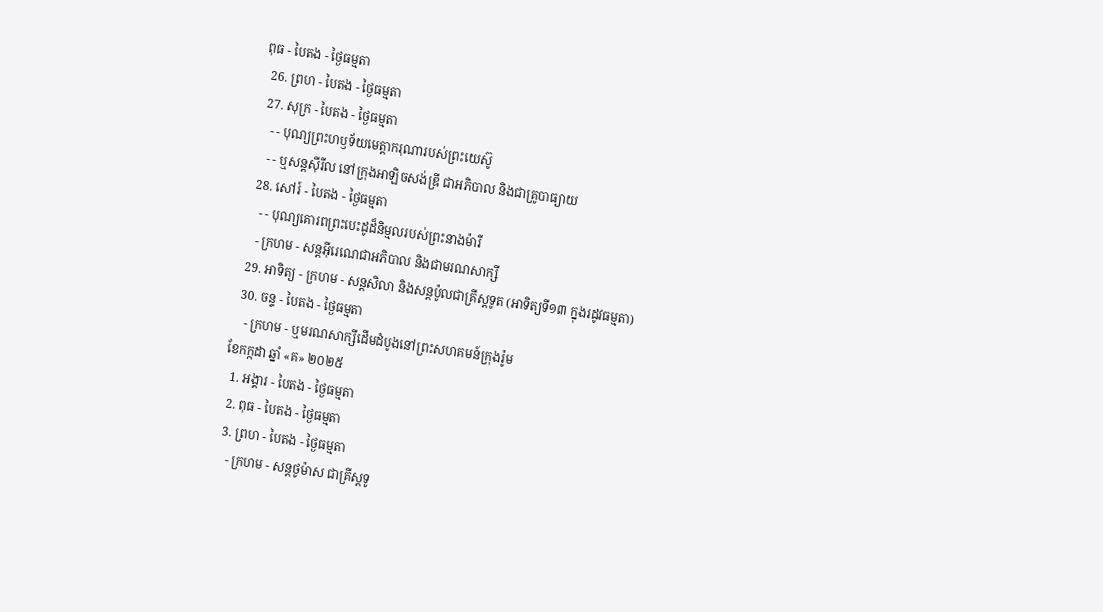ពុធ - បៃតង - ថ្ងៃធម្មតា
  26. ព្រហ - បៃតង - ថ្ងៃធម្មតា
  27. សុក្រ - បៃតង - ថ្ងៃធម្មតា
    - - បុណ្យព្រះហឫទ័យមេត្ដាករុណារបស់ព្រះយេស៊ូ
    - - ឬសន្ដស៊ីរីល នៅក្រុងអាឡិចសង់ឌ្រី ជាអភិបាល និងជាគ្រូបាធ្យាយ
  28. សៅរ៍ - បៃតង - ថ្ងៃធម្មតា
    - - បុណ្យគោរពព្រះបេះដូដ៏និម្មលរបស់ព្រះនាងម៉ារី
    - ក្រហម - សន្ដអ៊ីរេណេជាអភិបាល និងជាមរណសាក្សី
  29. អាទិត្យ - ក្រហម - សន្ដសិលា និងសន្ដប៉ូលជាគ្រីស្ដទូត (អាទិត្យទី១៣ ក្នុងរដូវធម្មតា)
  30. ចន្ទ - បៃតង - ថ្ងៃធម្មតា
    - ក្រហម - ឬមរណសាក្សីដើមដំបូងនៅព្រះសហគមន៍ក្រុងរ៉ូម
ខែកក្កដា ឆ្នាំ «គ» ២០២៥
  1. អង្គារ - បៃតង - ថ្ងៃធម្មតា
  2. ពុធ - បៃតង - ថ្ងៃធម្មតា
  3. ព្រហ - បៃតង - ថ្ងៃធម្មតា
    - ក្រហម - សន្ដថូម៉ាស ជាគ្រីស្ដទូ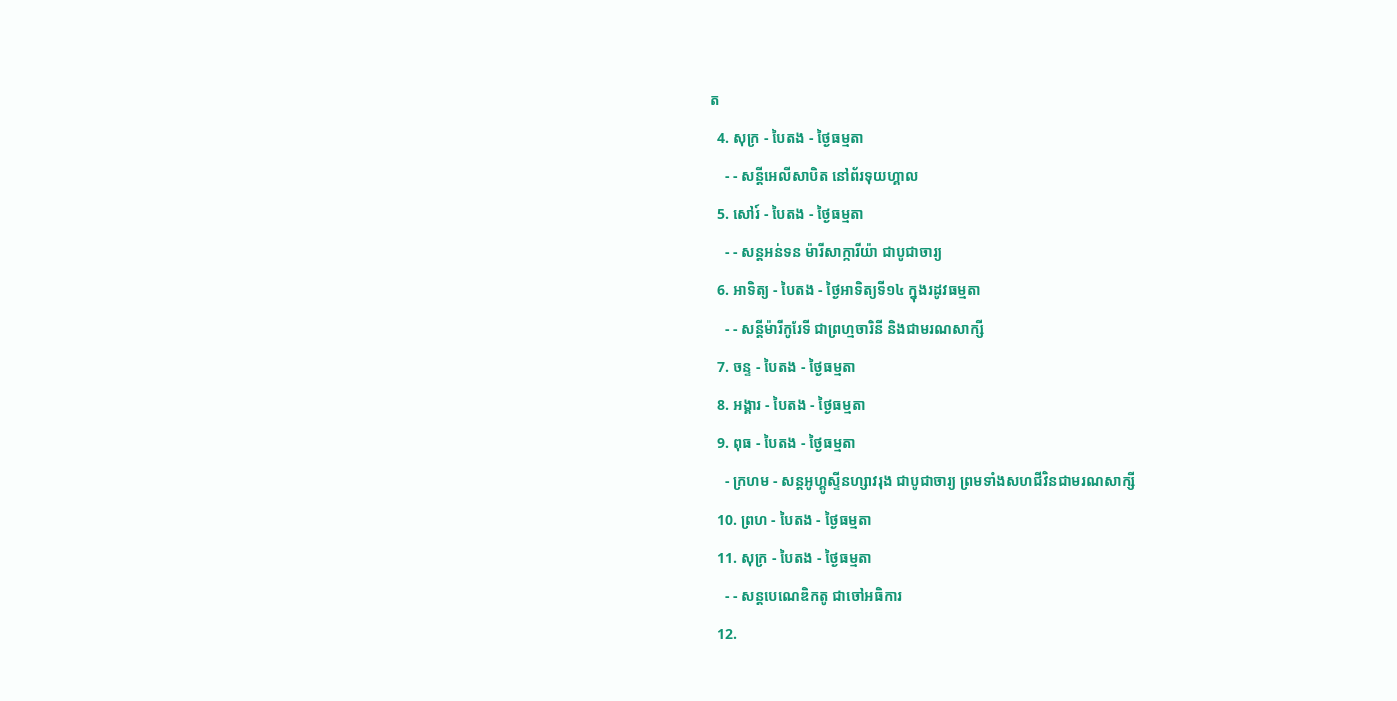ត
  4. សុក្រ - បៃតង - ថ្ងៃធម្មតា
    - - សន្ដីអេលីសាបិត នៅព័រទុយហ្គាល
  5. សៅរ៍ - បៃតង - ថ្ងៃធម្មតា
    - - សន្ដអន់ទន ម៉ារីសាក្ការីយ៉ា ជាបូជាចារ្យ
  6. អាទិត្យ - បៃតង - ថ្ងៃអាទិត្យទី១៤ ក្នុងរដូវធម្មតា
    - - សន្ដីម៉ារីកូរែទី ជាព្រហ្មចារិនី និងជាមរណសាក្សី
  7. ចន្ទ - បៃតង - ថ្ងៃធម្មតា
  8. អង្គារ - បៃតង - ថ្ងៃធម្មតា
  9. ពុធ - បៃតង - ថ្ងៃធម្មតា
    - ក្រហម - សន្ដអូហ្គូស្ទីនហ្សាវរុង ជាបូជាចារ្យ ព្រមទាំងសហជីវិនជាមរណសាក្សី
  10. ព្រហ - បៃតង - ថ្ងៃធម្មតា
  11. សុក្រ - បៃតង - ថ្ងៃធម្មតា
    - - សន្ដបេណេឌិកតូ ជាចៅអធិការ
  12.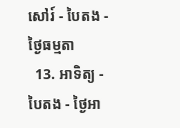សៅរ៍ - បៃតង - ថ្ងៃធម្មតា
  13. អាទិត្យ - បៃតង - ថ្ងៃអា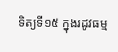ទិត្យទី១៥ ក្នុងរដូវធម្ម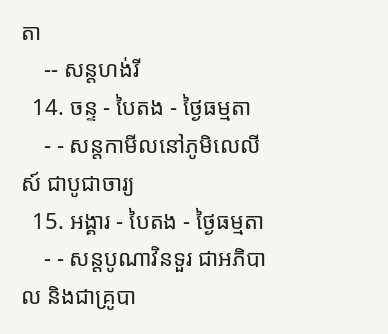តា
    -- សន្ដហង់រី
  14. ចន្ទ - បៃតង - ថ្ងៃធម្មតា
    - - សន្ដកាមីលនៅភូមិលេលីស៍ ជាបូជាចារ្យ
  15. អង្គារ - បៃតង - ថ្ងៃធម្មតា
    - - សន្ដបូណាវិនទួរ ជាអភិបាល និងជាគ្រូបា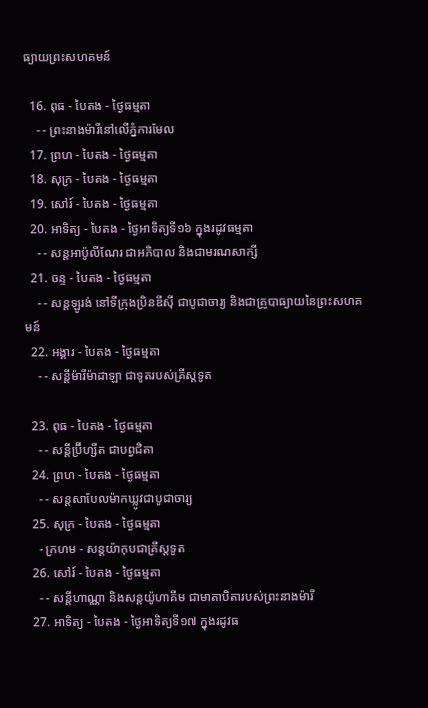ធ្យាយព្រះសហគមន៍

  16. ពុធ - បៃតង - ថ្ងៃធម្មតា
    - - ព្រះនាងម៉ារីនៅលើភ្នំការមែល
  17. ព្រហ - បៃតង - ថ្ងៃធម្មតា
  18. សុក្រ - បៃតង - ថ្ងៃធម្មតា
  19. សៅរ៍ - បៃតង - ថ្ងៃធម្មតា
  20. អាទិត្យ - បៃតង - ថ្ងៃអាទិត្យទី១៦ ក្នុងរដូវធម្មតា
    - - សន្ដអាប៉ូលីណែរ ជាអភិបាល និងជាមរណសាក្សី
  21. ចន្ទ - បៃតង - ថ្ងៃធម្មតា
    - - សន្ដឡូរង់ នៅទីក្រុងប្រិនឌីស៊ី ជាបូជាចារ្យ និងជាគ្រូបាធ្យាយនៃព្រះសហគមន៍
  22. អង្គារ - បៃតង - ថ្ងៃធម្មតា
    - - សន្ដីម៉ារីម៉ាដាឡា ជាទូតរបស់គ្រីស្ដទូត

  23. ពុធ - បៃតង - ថ្ងៃធម្មតា
    - - សន្ដីប្រ៊ីហ្សីត ជាបព្វជិតា
  24. ព្រហ - បៃតង - ថ្ងៃធម្មតា
    - - សន្ដសាបែលម៉ាកឃ្លូវជាបូជាចារ្យ
  25. សុក្រ - បៃតង - ថ្ងៃធម្មតា
    - ក្រហម - សន្ដយ៉ាកុបជាគ្រីស្ដទូត
  26. សៅរ៍ - បៃតង - ថ្ងៃធម្មតា
    - - សន្ដីហាណ្ណា និងសន្ដយ៉ូហាគីម ជាមាតាបិតារបស់ព្រះនាងម៉ារី
  27. អាទិត្យ - បៃតង - ថ្ងៃអាទិត្យទី១៧ ក្នុងរដូវធ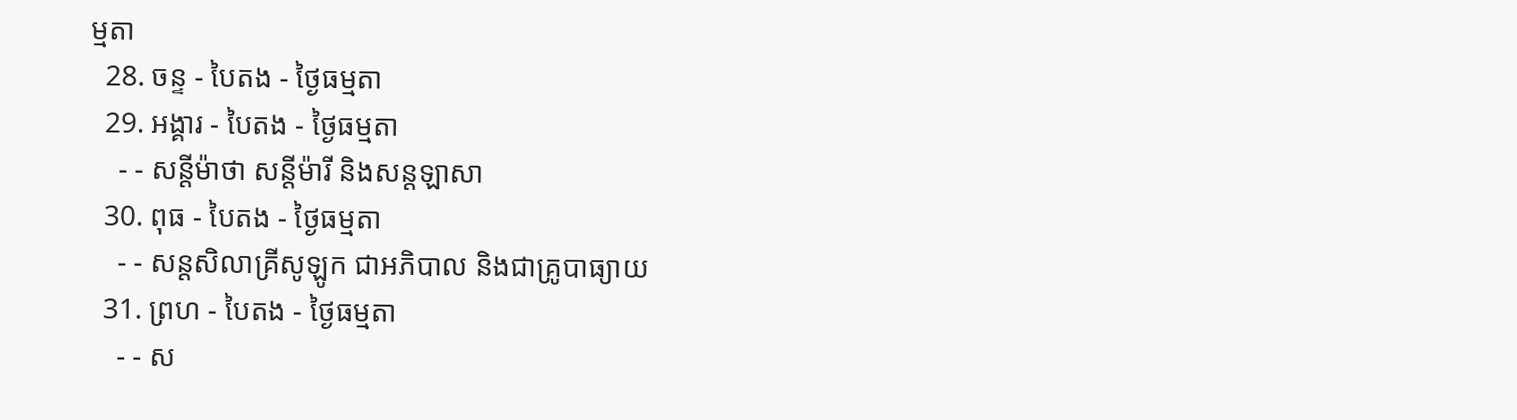ម្មតា
  28. ចន្ទ - បៃតង - ថ្ងៃធម្មតា
  29. អង្គារ - បៃតង - ថ្ងៃធម្មតា
    - - សន្ដីម៉ាថា សន្ដីម៉ារី និងសន្ដឡាសា
  30. ពុធ - បៃតង - ថ្ងៃធម្មតា
    - - សន្ដសិលាគ្រីសូឡូក ជាអភិបាល និងជាគ្រូបាធ្យាយ
  31. ព្រហ - បៃតង - ថ្ងៃធម្មតា
    - - ស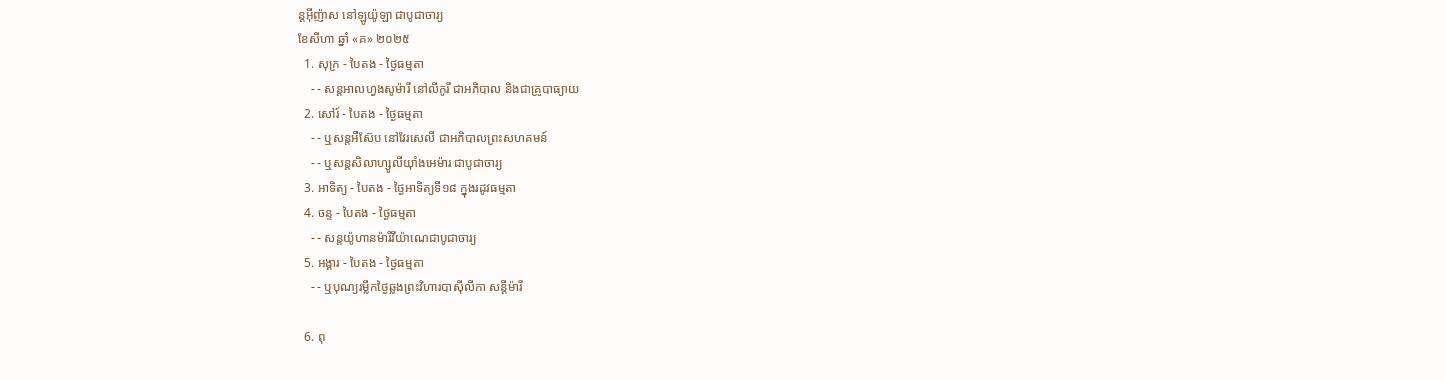ន្ដអ៊ីញ៉ាស នៅឡូយ៉ូឡា ជាបូជាចារ្យ
ខែសីហា ឆ្នាំ «គ» ២០២៥
  1. សុក្រ - បៃតង - ថ្ងៃធម្មតា
    - - សន្ដអាលហ្វងសូម៉ារី នៅលីកូរី ជាអភិបាល និងជាគ្រូបាធ្យាយ
  2. សៅរ៍ - បៃតង - ថ្ងៃធម្មតា
    - - ឬសន្ដអឺស៊ែប នៅវែរសេលី ជាអភិបាលព្រះសហគមន៍
    - - ឬសន្ដសិលាហ្សូលីយ៉ាំងអេម៉ារ ជាបូជាចារ្យ
  3. អាទិត្យ - បៃតង - ថ្ងៃអាទិត្យទី១៨ ក្នុងរដូវធម្មតា
  4. ចន្ទ - បៃតង - ថ្ងៃធម្មតា
    - - សន្ដយ៉ូហានម៉ារីវីយ៉ាណេជាបូជាចារ្យ
  5. អង្គារ - បៃតង - ថ្ងៃធម្មតា
    - - ឬបុណ្យរម្លឹកថ្ងៃឆ្លងព្រះវិហារបាស៊ីលីកា សន្ដីម៉ារី

  6. ពុ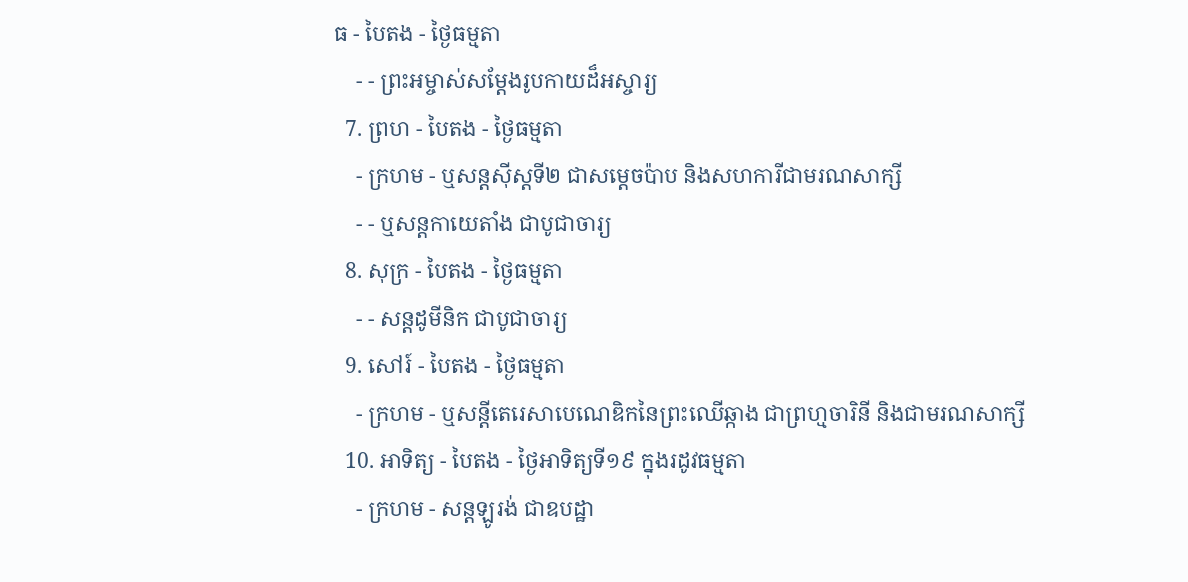ធ - បៃតង - ថ្ងៃធម្មតា
    - - ព្រះអម្ចាស់សម្ដែងរូបកាយដ៏អស្ចារ្យ
  7. ព្រហ - បៃតង - ថ្ងៃធម្មតា
    - ក្រហម - ឬសន្ដស៊ីស្ដទី២ ជាសម្ដេចប៉ាប និងសហការីជាមរណសាក្សី
    - - ឬសន្ដកាយេតាំង ជាបូជាចារ្យ
  8. សុក្រ - បៃតង - ថ្ងៃធម្មតា
    - - សន្ដដូមីនិក ជាបូជាចារ្យ
  9. សៅរ៍ - បៃតង - ថ្ងៃធម្មតា
    - ក្រហម - ឬសន្ដីតេរេសាបេណេឌិកនៃព្រះឈើឆ្កាង ជាព្រហ្មចារិនី និងជាមរណសាក្សី
  10. អាទិត្យ - បៃតង - ថ្ងៃអាទិត្យទី១៩ ក្នុងរដូវធម្មតា
    - ក្រហម - សន្ដឡូរង់ ជាឧបដ្ឋា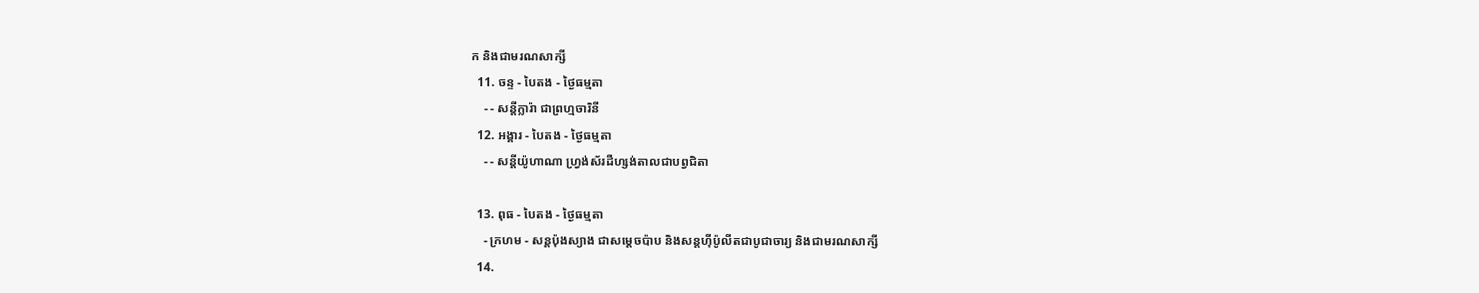ក និងជាមរណសាក្សី
  11. ចន្ទ - បៃតង - ថ្ងៃធម្មតា
    - - សន្ដីក្លារ៉ា ជាព្រហ្មចារិនី
  12. អង្គារ - បៃតង - ថ្ងៃធម្មតា
    - - សន្ដីយ៉ូហាណា ហ្វ្រង់ស័រដឺហ្សង់តាលជាបព្វជិតា

  13. ពុធ - បៃតង - ថ្ងៃធម្មតា
    - ក្រហម - សន្ដប៉ុងស្យាង ជាសម្ដេចប៉ាប និងសន្ដហ៊ីប៉ូលីតជាបូជាចារ្យ និងជាមរណសាក្សី
  14.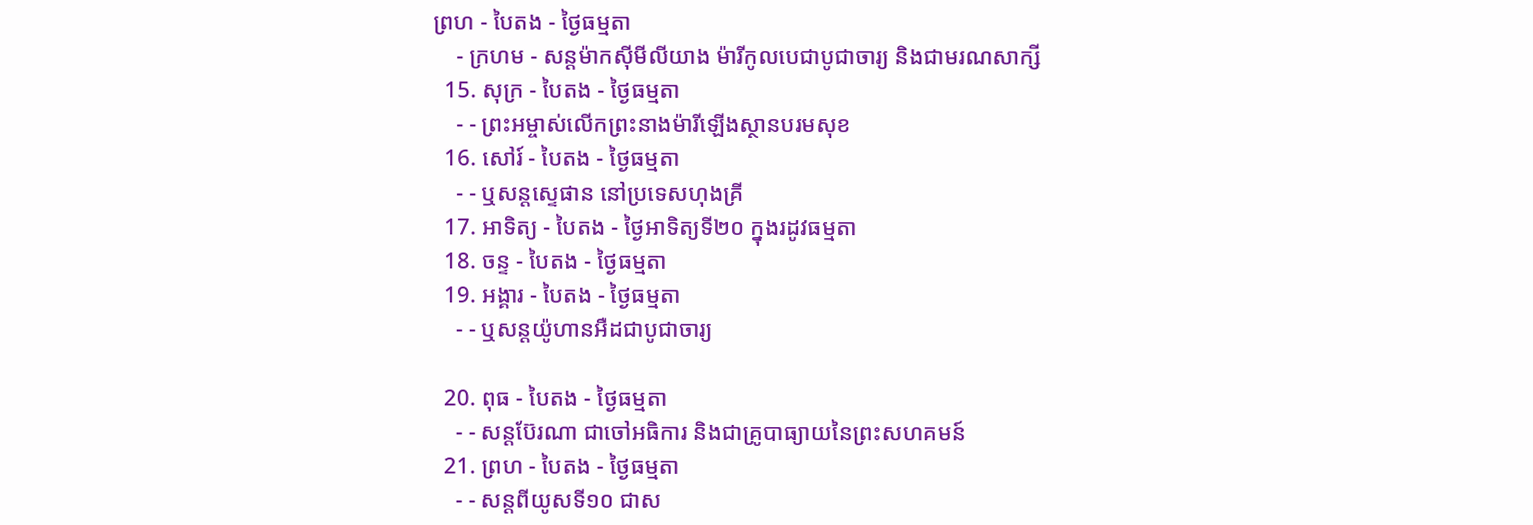ព្រហ - បៃតង - ថ្ងៃធម្មតា
    - ក្រហម - សន្ដម៉ាកស៊ីមីលីយាង ម៉ារីកូលបេជាបូជាចារ្យ និងជាមរណសាក្សី
  15. សុក្រ - បៃតង - ថ្ងៃធម្មតា
    - - ព្រះអម្ចាស់លើកព្រះនាងម៉ារីឡើងស្ថានបរមសុខ
  16. សៅរ៍ - បៃតង - ថ្ងៃធម្មតា
    - - ឬសន្ដស្ទេផាន នៅប្រទេសហុងគ្រី
  17. អាទិត្យ - បៃតង - ថ្ងៃអាទិត្យទី២០ ក្នុងរដូវធម្មតា
  18. ចន្ទ - បៃតង - ថ្ងៃធម្មតា
  19. អង្គារ - បៃតង - ថ្ងៃធម្មតា
    - - ឬសន្ដយ៉ូហានអឺដជាបូជាចារ្យ

  20. ពុធ - បៃតង - ថ្ងៃធម្មតា
    - - សន្ដប៊ែរណា ជាចៅអធិការ និងជាគ្រូបាធ្យាយនៃព្រះសហគមន៍
  21. ព្រហ - បៃតង - ថ្ងៃធម្មតា
    - - សន្ដពីយូសទី១០ ជាស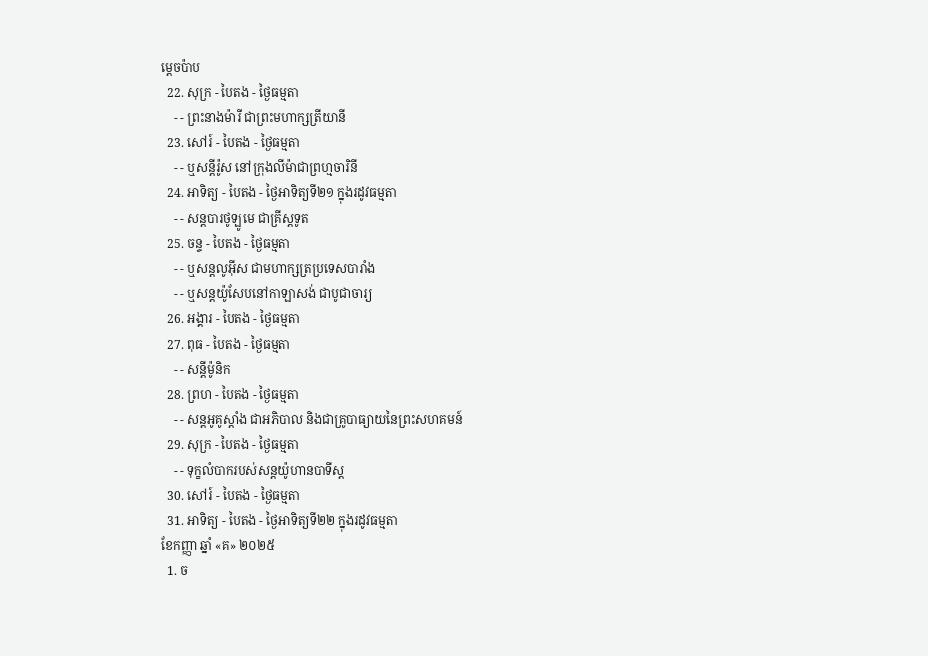ម្ដេចប៉ាប
  22. សុក្រ - បៃតង - ថ្ងៃធម្មតា
    - - ព្រះនាងម៉ារី ជាព្រះមហាក្សត្រីយានី
  23. សៅរ៍ - បៃតង - ថ្ងៃធម្មតា
    - - ឬសន្ដីរ៉ូស នៅក្រុងលីម៉ាជាព្រហ្មចារិនី
  24. អាទិត្យ - បៃតង - ថ្ងៃអាទិត្យទី២១ ក្នុងរដូវធម្មតា
    - - សន្ដបារថូឡូមេ ជាគ្រីស្ដទូត
  25. ចន្ទ - បៃតង - ថ្ងៃធម្មតា
    - - ឬសន្ដលូអ៊ីស ជាមហាក្សត្រប្រទេសបារាំង
    - - ឬសន្ដយ៉ូសែបនៅកាឡាសង់ ជាបូជាចារ្យ
  26. អង្គារ - បៃតង - ថ្ងៃធម្មតា
  27. ពុធ - បៃតង - ថ្ងៃធម្មតា
    - - សន្ដីម៉ូនិក
  28. ព្រហ - បៃតង - ថ្ងៃធម្មតា
    - - សន្ដអូគូស្ដាំង ជាអភិបាល និងជាគ្រូបាធ្យាយនៃព្រះសហគមន៍
  29. សុក្រ - បៃតង - ថ្ងៃធម្មតា
    - - ទុក្ខលំបាករបស់សន្ដយ៉ូហានបាទីស្ដ
  30. សៅរ៍ - បៃតង - ថ្ងៃធម្មតា
  31. អាទិត្យ - បៃតង - ថ្ងៃអាទិត្យទី២២ ក្នុងរដូវធម្មតា
ខែកញ្ញា ឆ្នាំ «គ» ២០២៥
  1. ច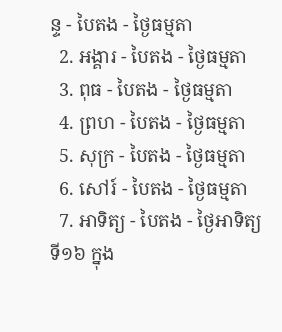ន្ទ - បៃតង - ថ្ងៃធម្មតា
  2. អង្គារ - បៃតង - ថ្ងៃធម្មតា
  3. ពុធ - បៃតង - ថ្ងៃធម្មតា
  4. ព្រហ - បៃតង - ថ្ងៃធម្មតា
  5. សុក្រ - បៃតង - ថ្ងៃធម្មតា
  6. សៅរ៍ - បៃតង - ថ្ងៃធម្មតា
  7. អាទិត្យ - បៃតង - ថ្ងៃអាទិត្យទី១៦ ក្នុង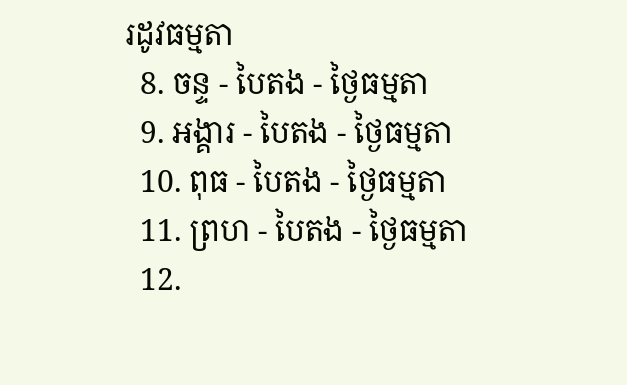រដូវធម្មតា
  8. ចន្ទ - បៃតង - ថ្ងៃធម្មតា
  9. អង្គារ - បៃតង - ថ្ងៃធម្មតា
  10. ពុធ - បៃតង - ថ្ងៃធម្មតា
  11. ព្រហ - បៃតង - ថ្ងៃធម្មតា
  12.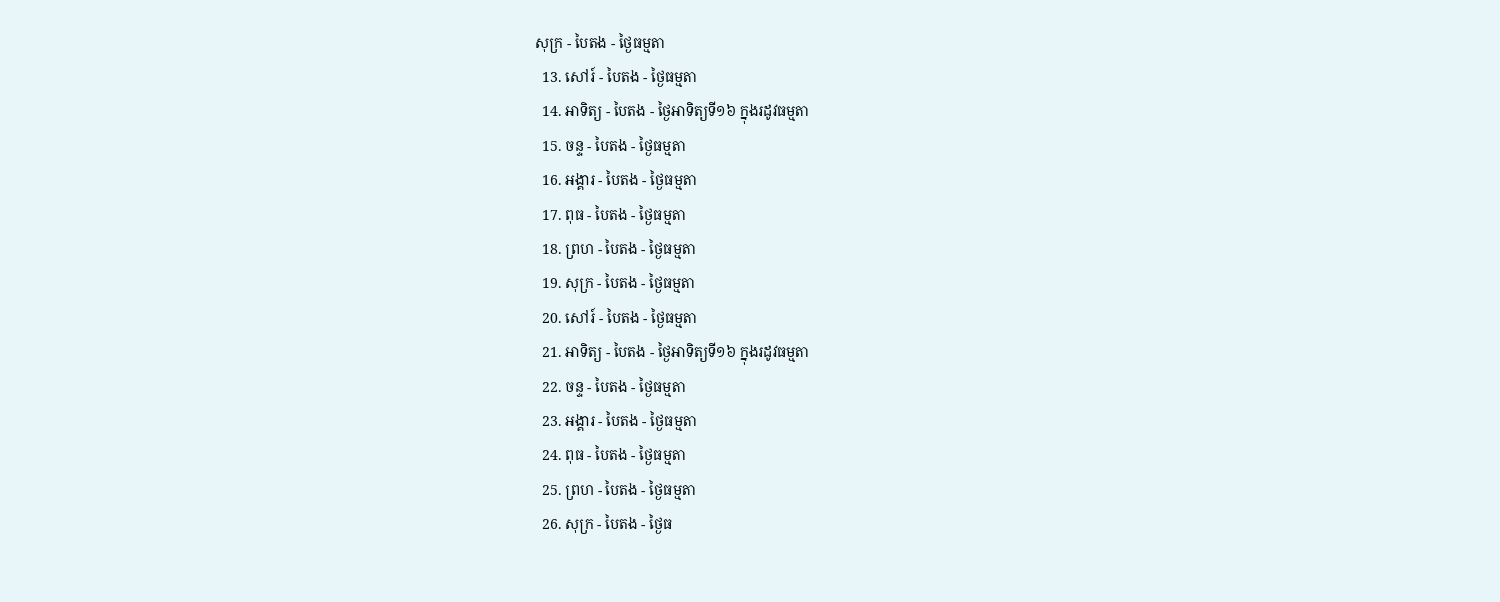សុក្រ - បៃតង - ថ្ងៃធម្មតា
  13. សៅរ៍ - បៃតង - ថ្ងៃធម្មតា
  14. អាទិត្យ - បៃតង - ថ្ងៃអាទិត្យទី១៦ ក្នុងរដូវធម្មតា
  15. ចន្ទ - បៃតង - ថ្ងៃធម្មតា
  16. អង្គារ - បៃតង - ថ្ងៃធម្មតា
  17. ពុធ - បៃតង - ថ្ងៃធម្មតា
  18. ព្រហ - បៃតង - ថ្ងៃធម្មតា
  19. សុក្រ - បៃតង - ថ្ងៃធម្មតា
  20. សៅរ៍ - បៃតង - ថ្ងៃធម្មតា
  21. អាទិត្យ - បៃតង - ថ្ងៃអាទិត្យទី១៦ ក្នុងរដូវធម្មតា
  22. ចន្ទ - បៃតង - ថ្ងៃធម្មតា
  23. អង្គារ - បៃតង - ថ្ងៃធម្មតា
  24. ពុធ - បៃតង - ថ្ងៃធម្មតា
  25. ព្រហ - បៃតង - ថ្ងៃធម្មតា
  26. សុក្រ - បៃតង - ថ្ងៃធ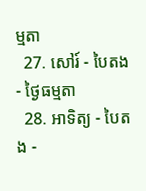ម្មតា
  27. សៅរ៍ - បៃតង - ថ្ងៃធម្មតា
  28. អាទិត្យ - បៃតង -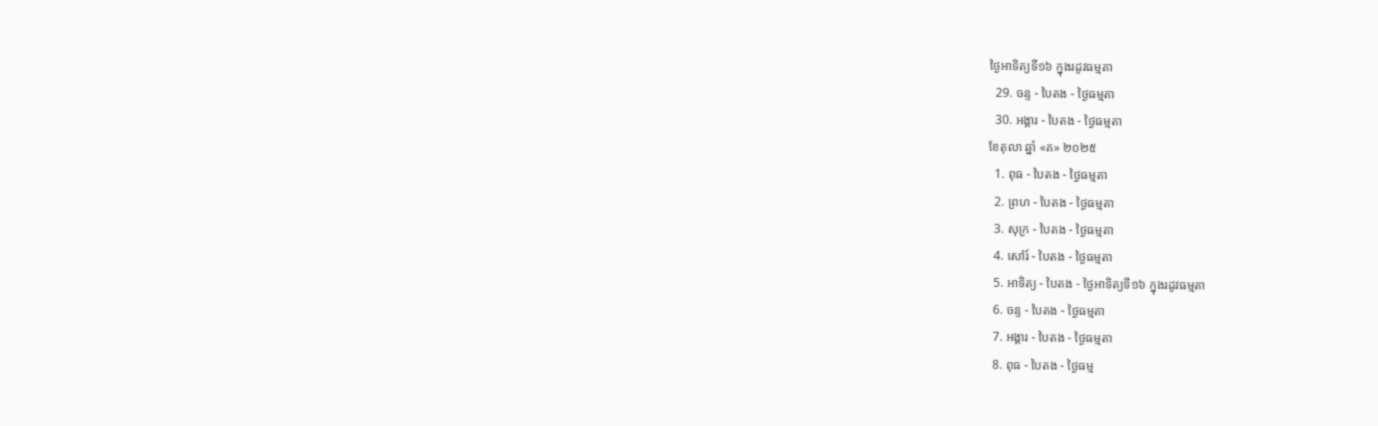ថ្ងៃអាទិត្យទី១៦ ក្នុងរដូវធម្មតា
  29. ចន្ទ - បៃតង - ថ្ងៃធម្មតា
  30. អង្គារ - បៃតង - ថ្ងៃធម្មតា
ខែតុលា ឆ្នាំ «គ» ២០២៥
  1. ពុធ - បៃតង - ថ្ងៃធម្មតា
  2. ព្រហ - បៃតង - ថ្ងៃធម្មតា
  3. សុក្រ - បៃតង - ថ្ងៃធម្មតា
  4. សៅរ៍ - បៃតង - ថ្ងៃធម្មតា
  5. អាទិត្យ - បៃតង - ថ្ងៃអាទិត្យទី១៦ ក្នុងរដូវធម្មតា
  6. ចន្ទ - បៃតង - ថ្ងៃធម្មតា
  7. អង្គារ - បៃតង - ថ្ងៃធម្មតា
  8. ពុធ - បៃតង - ថ្ងៃធម្ម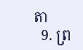តា
  9. ព្រ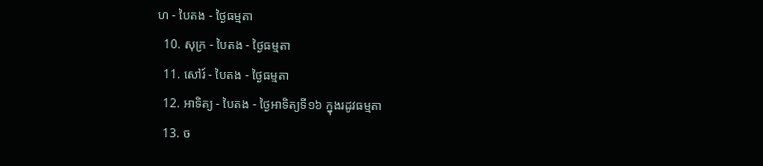ហ - បៃតង - ថ្ងៃធម្មតា
  10. សុក្រ - បៃតង - ថ្ងៃធម្មតា
  11. សៅរ៍ - បៃតង - ថ្ងៃធម្មតា
  12. អាទិត្យ - បៃតង - ថ្ងៃអាទិត្យទី១៦ ក្នុងរដូវធម្មតា
  13. ច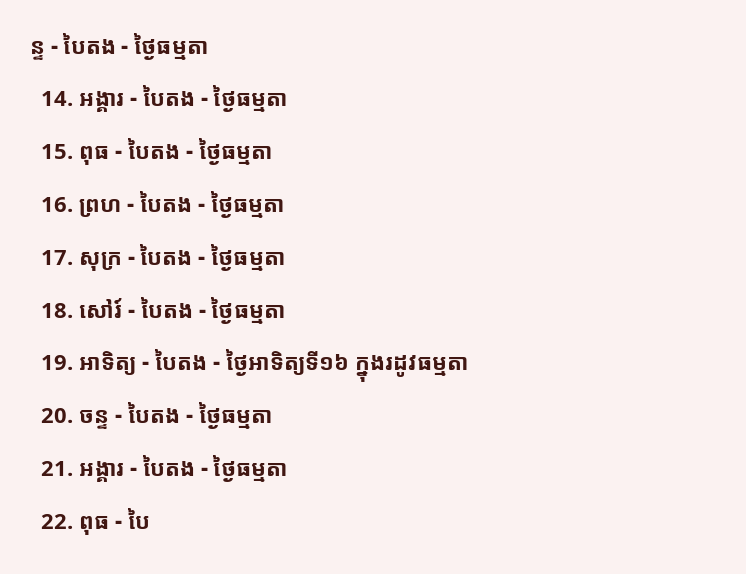ន្ទ - បៃតង - ថ្ងៃធម្មតា
  14. អង្គារ - បៃតង - ថ្ងៃធម្មតា
  15. ពុធ - បៃតង - ថ្ងៃធម្មតា
  16. ព្រហ - បៃតង - ថ្ងៃធម្មតា
  17. សុក្រ - បៃតង - ថ្ងៃធម្មតា
  18. សៅរ៍ - បៃតង - ថ្ងៃធម្មតា
  19. អាទិត្យ - បៃតង - ថ្ងៃអាទិត្យទី១៦ ក្នុងរដូវធម្មតា
  20. ចន្ទ - បៃតង - ថ្ងៃធម្មតា
  21. អង្គារ - បៃតង - ថ្ងៃធម្មតា
  22. ពុធ - បៃ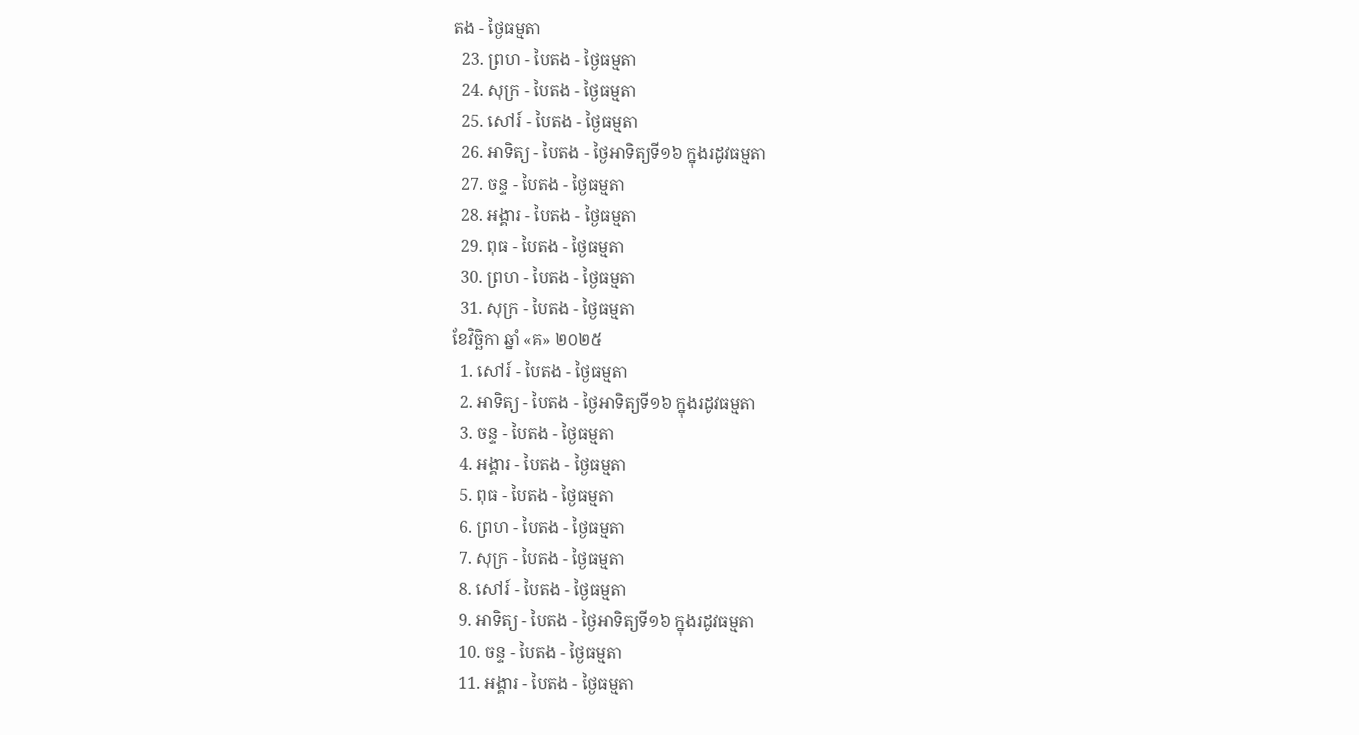តង - ថ្ងៃធម្មតា
  23. ព្រហ - បៃតង - ថ្ងៃធម្មតា
  24. សុក្រ - បៃតង - ថ្ងៃធម្មតា
  25. សៅរ៍ - បៃតង - ថ្ងៃធម្មតា
  26. អាទិត្យ - បៃតង - ថ្ងៃអាទិត្យទី១៦ ក្នុងរដូវធម្មតា
  27. ចន្ទ - បៃតង - ថ្ងៃធម្មតា
  28. អង្គារ - បៃតង - ថ្ងៃធម្មតា
  29. ពុធ - បៃតង - ថ្ងៃធម្មតា
  30. ព្រហ - បៃតង - ថ្ងៃធម្មតា
  31. សុក្រ - បៃតង - ថ្ងៃធម្មតា
ខែវិច្ឆិកា ឆ្នាំ «គ» ២០២៥
  1. សៅរ៍ - បៃតង - ថ្ងៃធម្មតា
  2. អាទិត្យ - បៃតង - ថ្ងៃអាទិត្យទី១៦ ក្នុងរដូវធម្មតា
  3. ចន្ទ - បៃតង - ថ្ងៃធម្មតា
  4. អង្គារ - បៃតង - ថ្ងៃធម្មតា
  5. ពុធ - បៃតង - ថ្ងៃធម្មតា
  6. ព្រហ - បៃតង - ថ្ងៃធម្មតា
  7. សុក្រ - បៃតង - ថ្ងៃធម្មតា
  8. សៅរ៍ - បៃតង - ថ្ងៃធម្មតា
  9. អាទិត្យ - បៃតង - ថ្ងៃអាទិត្យទី១៦ ក្នុងរដូវធម្មតា
  10. ចន្ទ - បៃតង - ថ្ងៃធម្មតា
  11. អង្គារ - បៃតង - ថ្ងៃធម្មតា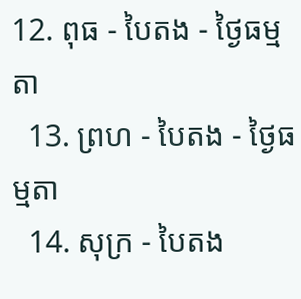12. ពុធ - បៃតង - ថ្ងៃធម្មតា
  13. ព្រហ - បៃតង - ថ្ងៃធម្មតា
  14. សុក្រ - បៃតង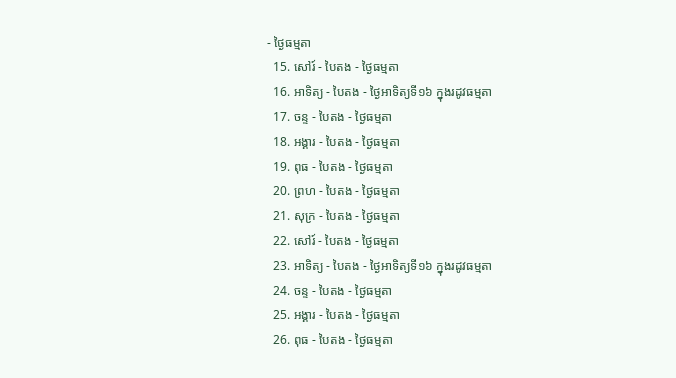- ថ្ងៃធម្មតា
  15. សៅរ៍ - បៃតង - ថ្ងៃធម្មតា
  16. អាទិត្យ - បៃតង - ថ្ងៃអាទិត្យទី១៦ ក្នុងរដូវធម្មតា
  17. ចន្ទ - បៃតង - ថ្ងៃធម្មតា
  18. អង្គារ - បៃតង - ថ្ងៃធម្មតា
  19. ពុធ - បៃតង - ថ្ងៃធម្មតា
  20. ព្រហ - បៃតង - ថ្ងៃធម្មតា
  21. សុក្រ - បៃតង - ថ្ងៃធម្មតា
  22. សៅរ៍ - បៃតង - ថ្ងៃធម្មតា
  23. អាទិត្យ - បៃតង - ថ្ងៃអាទិត្យទី១៦ ក្នុងរដូវធម្មតា
  24. ចន្ទ - បៃតង - ថ្ងៃធម្មតា
  25. អង្គារ - បៃតង - ថ្ងៃធម្មតា
  26. ពុធ - បៃតង - ថ្ងៃធម្មតា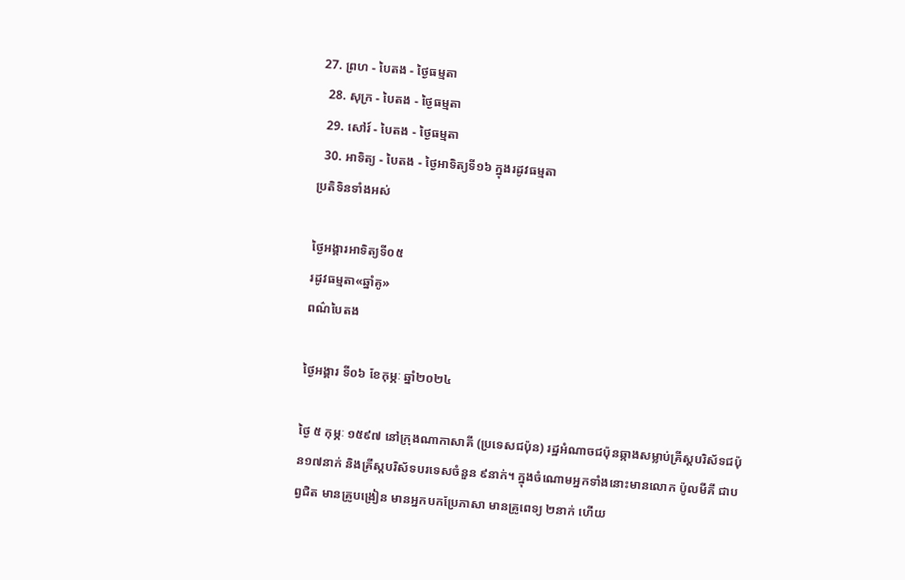27. ព្រហ - បៃតង - ថ្ងៃធម្មតា
  28. សុក្រ - បៃតង - ថ្ងៃធម្មតា
  29. សៅរ៍ - បៃតង - ថ្ងៃធម្មតា
  30. អាទិត្យ - បៃតង - ថ្ងៃអាទិត្យទី១៦ ក្នុងរដូវធម្មតា
ប្រតិទិនទាំងអស់

ថ្ងៃអង្គារអាទិត្យទី០៥
រដូវធម្មតា«ឆ្នាំគូ»
ពណ៌បៃតង

ថ្ងៃអង្គារ ទី០៦ ខែកុម្ភៈ ឆ្នាំ២០២៤

ថ្ងៃ ៥ កុម្ភៈ ១៥៩៧ នៅក្រុងណាកាសាគី (ប្រទេសជប៉ុន) រដ្ឋអំណាចជប៉ុនឆ្កាងសម្លាប់គ្រីស្តបរិស័ទជប៉ុន១៧នាក់ និងគ្រីស្តបរិស័ទបរទេសចំនួន ៩នាក់។ ក្នុងចំណោមអ្នកទាំងនោះមានលោក ប៉ូលមីគី ជាបព្វជិត មានគ្រូបង្រៀន មានអ្នកបកប្រែភាសា មានគ្រូពេទ្យ ២នាក់ ហើយ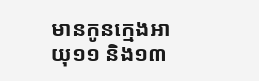មានកូនក្មេងអាយុ១១ និង១៣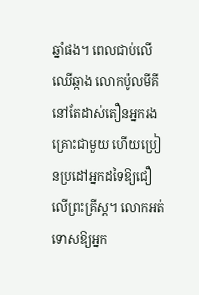ឆ្នាំផង។ ពេលជាប់លើឈើឆ្កាង លោកប៉ូលមីគីនៅតែដាស់តឿនអ្នករងគ្រោះជាមួយ ហើយប្រៀនប្រដៅអ្នកដទៃឱ្យជឿលើព្រះគ្រីស្ត។ លោកអត់ទោសឱ្យអ្នក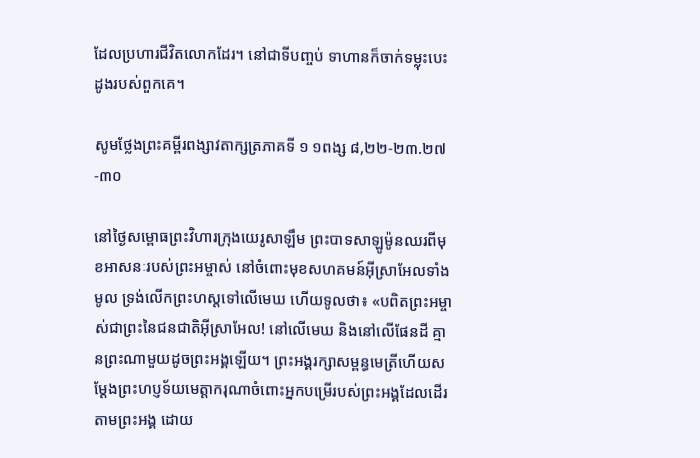ដែលប្រហារជីវិតលោកដែរ។ នៅជាទីបញ្ចប់ ទាហានក៏ចាក់ទម្លុះបេះដូងរបស់ពួកគេ។

សូមថ្លែងព្រះគម្ពីរពង្សាវតាក្សត្រភាគទី ១ ១ពង្ស ៨,២២-២៣.២៧-៣០

នៅថ្ងៃសម្ពោធព្រះវិហារក្រុងយេរូសាឡឹម ព្រះបាទសាឡូម៉ូនឈរពីមុខអាសនៈរបស់ព្រះអម្ចាស់ នៅចំពោះមុខសហគមន៍អ៊ីស្រាអែលទាំងមូល ទ្រង់លើកព្រះហស្តទៅលើមេឃ ហើយទូលថា៖ «បពិតព្រះអម្ចាស់ជាព្រះនៃជនជាតិអ៊ីស្រាអែល! នៅលើមេឃ និងនៅលើផែនដី គ្មានព្រះណាមួយដូចព្រះអង្គឡើយ។ ព្រះអង្គរក្សាសម្ពន្ធមេត្រីហើយសម្តែងព្រះហប្ញទ័យមេត្តាករុណាចំពោះអ្នកបម្រើរបស់ព្រះអង្គដែលដើរតាមព្រះអង្គ ដោយ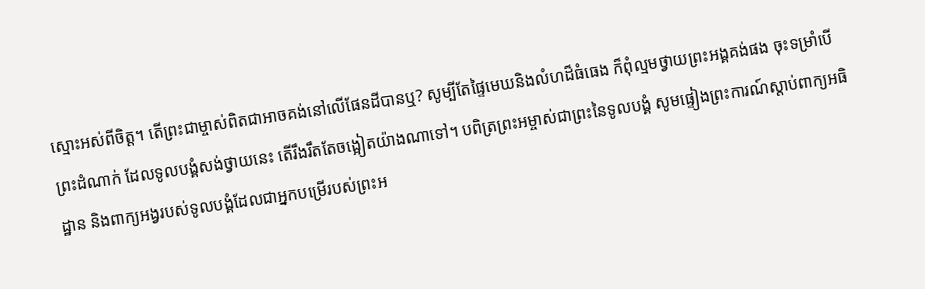ស្មោះអស់ពីចិត្ត។ តើព្រះជាម្ចាស់ពិតជាអាចគង់នៅលើផែនដីបានឬ? សូម្បីតែផ្ទៃមេឃនិងលំហដ៏ធំធេង ក៏ពុំល្មមថ្វាយព្រះអង្គគង់ផង ចុះទម្រាំបើព្រះដំណាក់ ដែលទូលបង្គំសង់ថ្វាយនេះ តើរឹងរឹតតែចង្អៀតយ៉ាងណាទៅ។ បពិត្រព្រះអម្ចាស់ជាព្រះនៃទូលបង្គំ សូមផ្ទៀងព្រះការណ៍ស្តាប់ពាក្យអធិដ្ឋាន និងពាក្យអង្វរបស់ទូលបង្គំដែលជាអ្នកបម្រើរបស់ព្រះអ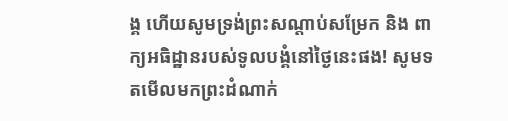ង្គ ហើយសូមទ្រង់ព្រះសណ្តាប់សម្រែក និង ពាក្យអធិដ្ឋានរបស់ទូលបង្គំនៅថ្ងៃនេះផង! សូមទតមើលមកព្រះដំណាក់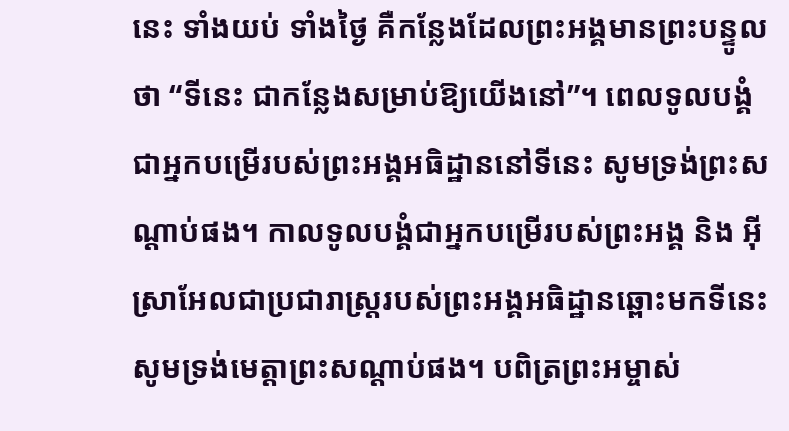នេះ ទាំងយប់ ទាំងថ្ងៃ គឺកន្លែងដែលព្រះអង្គមានព្រះបន្ទូលថា “ទីនេះ ជាកន្លែងសម្រាប់ឱ្យយើងនៅ”។ ពេលទូលបង្គំជាអ្នកបម្រើរបស់ព្រះអង្គអធិដ្ឋាននៅទីនេះ សូមទ្រង់ព្រះសណ្តាប់ផង។ កាលទូលបង្គំជាអ្នកបម្រើរបស់ព្រះអង្គ និង អ៊ីស្រាអែលជាប្រជារាស្រ្តរបស់ព្រះអង្គអធិដ្ឋានឆ្ពោះមកទីនេះ សូមទ្រង់មេត្តាព្រះសណ្តាប់ផង។ បពិត្រព្រះអម្ចាស់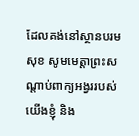ដែលគង់នៅស្ថានបរមសុខ សូមមេត្តាព្រះសណ្តាប់ពាក្យអង្វររបស់យើងខ្ញុំ និង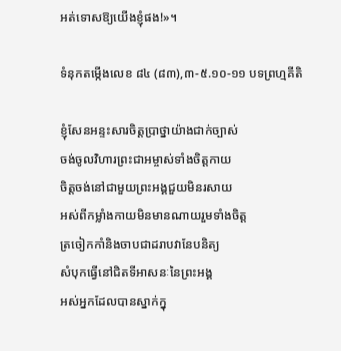អត់ទោសឱ្យយើងខ្ញុំផង!»។

ទំនុកតម្កើងលេខ ៨៤ (៨៣),៣-៥.១០-១១ បទព្រហ្មគីតិ

ខ្ញុំសែនអន្ទះសារចិត្តប្រាថ្នាយ៉ាងជាក់ច្បាស់
ចង់ចូលវិហារព្រះជាអម្ចាស់ទាំងចិត្តកាយ
ចិត្តចង់នៅជាមួយព្រះអង្គជួយមិនរសាយ
អស់ពីកម្លាំងកាយមិនមានណាយរួមទាំងចិត្ត
ត្រចៀកកាំនិងចាបជាដរាបវានែបនិត្យ
សំបុកធ្វើនៅជិតទីអាសនៈនៃព្រះអង្គ
អស់អ្នកដែលបានស្នាក់ក្នុ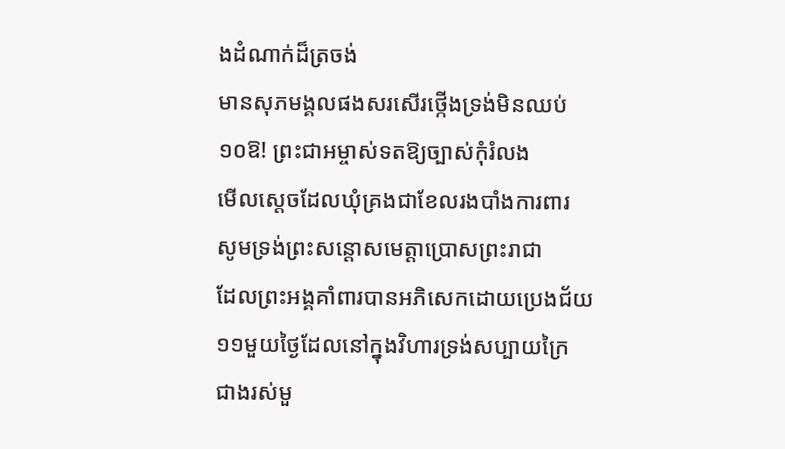ងដំណាក់ដ៏ត្រចង់
មានសុភមង្គលផងសរសើរថ្កើងទ្រង់មិនឈប់
១០ឱ! ព្រះជាអម្ចាស់ទតឱ្យច្បាស់កុំរំលង
មើលស្តេចដែលឃុំគ្រងជាខែលរងបាំងការពារ
សូមទ្រង់ព្រះសន្តោសមេត្តាប្រោសព្រះរាជា
ដែលព្រះអង្គគាំពារបានអភិសេកដោយប្រេងជ័យ
១១មួយថ្ងៃដែលនៅក្នុងវិហារទ្រង់សប្បាយក្រៃ
ជាងរស់មួ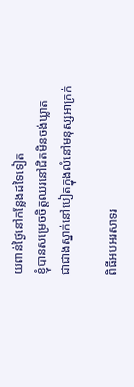យពាន់ថ្ងៃនៅកន្លែងដទៃទៀត
ខ្ញុំបានសម្រេចចិត្តឈរនៅជិតមិនចង់ឃ្លាត
ជាជាងស្នាក់នៅបៀតក្នុងលំនៅមនុស្សអាក្រក់

ពិធីអបអរសាទរ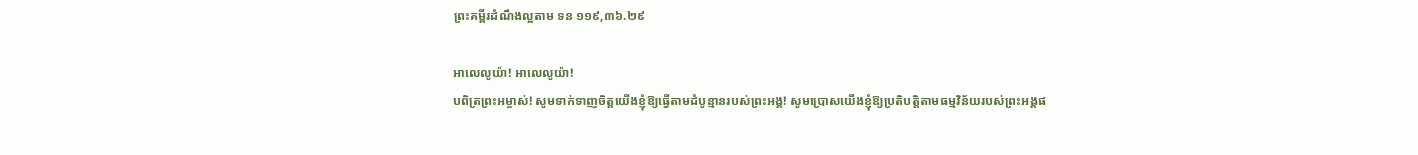ព្រះគម្ពីរដំណឹងល្អតាម ទន ១១៩,៣៦.២៩

អាលេលូយ៉ា! អាលេលូយ៉ា!
បពិត្រព្រះអម្ចាស់! សូមទាក់ទាញចិត្តយើងខ្ញុំឱ្យធ្វើតាមដំបូន្មានរបស់ព្រះអង្គ! សូមប្រោសយើងខ្ញុំឱ្យប្រតិបត្តិតាមធម្មវិន័យរបស់ព្រះអង្គផ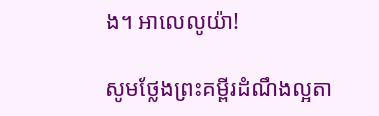ង។ អាលេលូយ៉ា!

សូមថ្លែងព្រះគម្ពីរដំណឹងល្អតា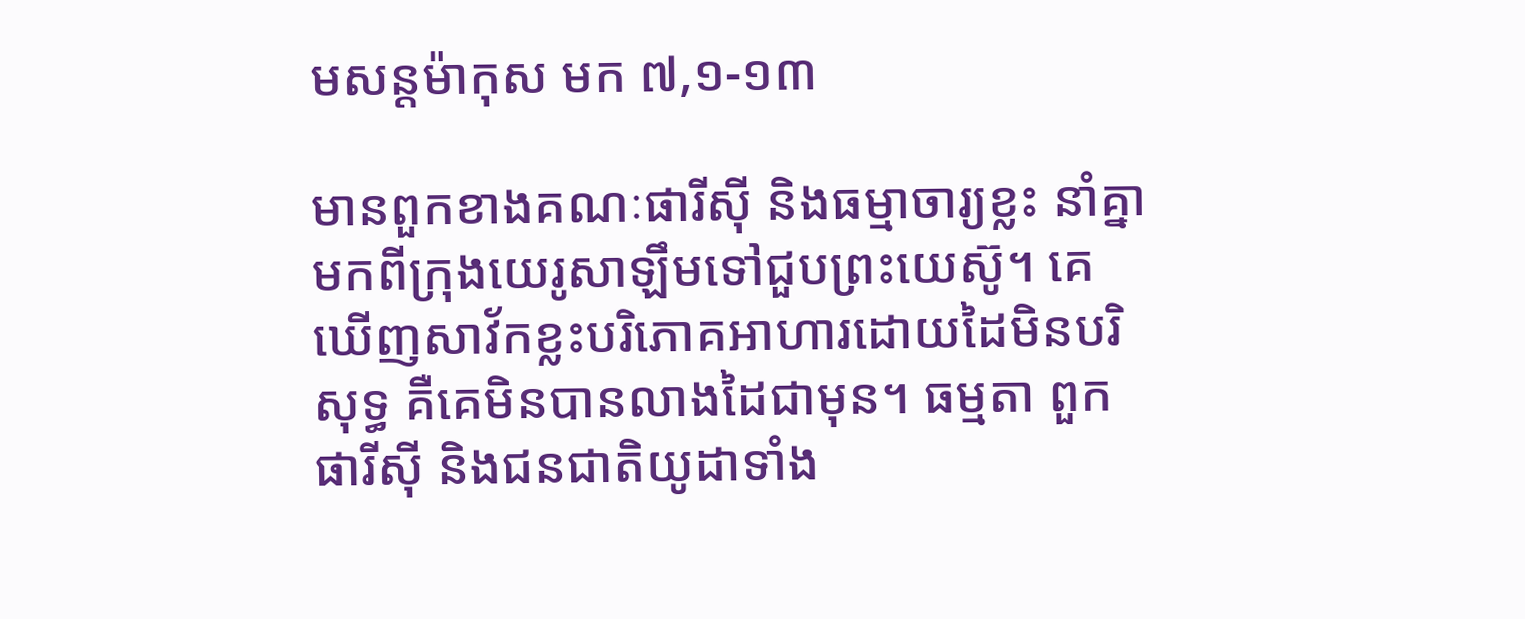មសន្តម៉ាកុស មក ៧,១-១៣

មានពួកខាងគណៈផារីស៊ី និងធម្មាចារ្យខ្លះ នាំគ្នាមកពីក្រុងយេរូសាឡឹមទៅជួបព្រះយេស៊ូ។ គេឃើញសាវ័កខ្លះបរិភោគអាហារដោយដៃមិនបរិសុទ្ធ គឺគេមិនបានលាងដៃជាមុន។ ធម្មតា ពួកផារីស៊ី និងជនជាតិយូដាទាំង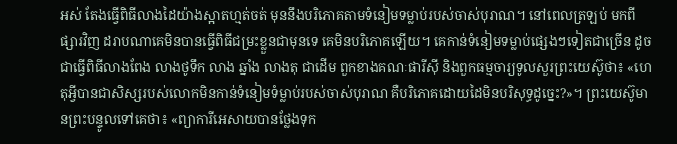អស់ តែងធ្វើពិធីលាងដៃយ៉ាងស្អាតហ្មត់ចត់ មុននឹងបរិភោគតាមទំនៀមទម្លាប់របស់ចាស់បុរាណ។ នៅពេលត្រឡប់ មកពីផ្សារវិញ ដរាបណាគេមិនបានធ្វើពិធីជម្រះខ្លួនជាមុនទេ គេមិនបរិភោគឡើយ។ គេកាន់ទំនៀមទម្លាប់ផ្សេងៗទៀតជាច្រើន ដូចជាធ្វើពិធីលាងពែង លាងថូទឹក លាង ឆ្នាំង លាងតុ ជាដើម ពួកខាងគណៈផារីស៊ី និងពួកធម្មចារ្យទូលសួរព្រះយេស៊ូថា៖ «ហេតុអ្វីបានជាសិស្សរបស់លោកមិនកាន់ទំនៀមទំម្លាប់របស់ចាស់បុរាណ គឺបរិភោគដោយដៃមិនបរិសុទ្ធដូច្នេះ?»។ ព្រះយេស៊ូមានព្រះបន្ទូលទៅគេថា៖ «ព្យាការីអេសាយបានថ្លែងទុក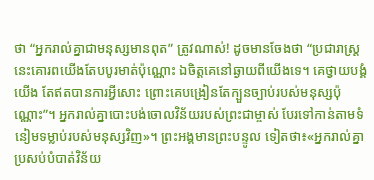ថា “អ្នករាល់គ្នាជាមនុស្សមានពុត” ត្រូវណាស់! ដូចមានចែងថា “ប្រជារាស្រ្តនេះគោរពយើងតែបបូរមាត់ប៉ុណ្ណោះ ឯចិត្តគេនៅឆ្ងាយពីយើងទេ។ គេថ្វាយបង្គំយើង តែឥតបានការអ្វីសោះ ព្រោះគេបង្រៀនតែក្បួនច្បាប់របស់មនុស្សប៉ុណ្ណោះ”។ អ្នករាល់គ្នាបោះបង់ចោលវិន័យរបស់ព្រះជាម្ចាស់ បែរទៅកាន់តាមទំនៀមទម្លាប់របស់មនុស្សវិញ»។ ព្រះអង្គមានព្រះបន្ទូល ទៀតថា៖«អ្នករាល់គ្នាប្រសប់បំបាត់វិន័យ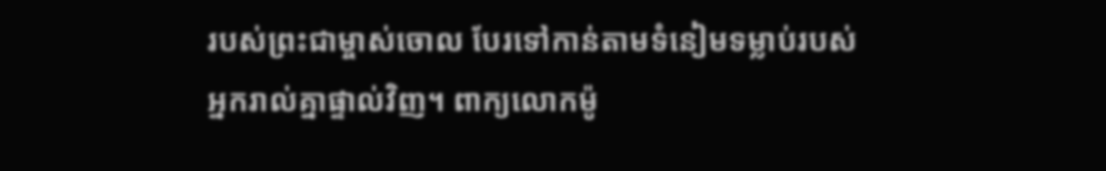របស់ព្រះជាម្ចាស់ចោល បែរទៅកាន់តាមទំនៀមទម្លាប់របស់អ្នករាល់គ្នាផ្ទាល់វិញ។ ពាក្យលោកម៉ូ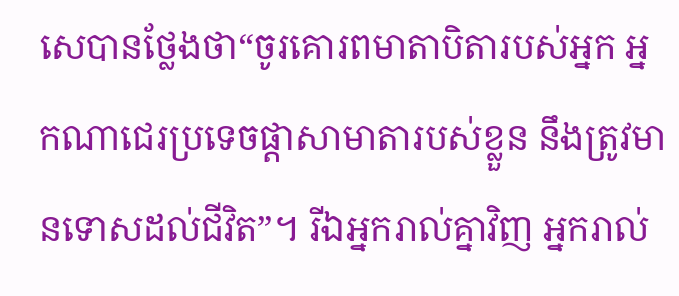សេបានថ្លែងថា“ចូរគោរពមាតាបិតារបស់អ្នក អ្នកណាជេរប្រទេចផ្តាសាមាតារបស់ខ្លួន នឹងត្រូវមានទោសដល់ជីវិត”។ រីឯអ្នករាល់គ្នាវិញ អ្នករាល់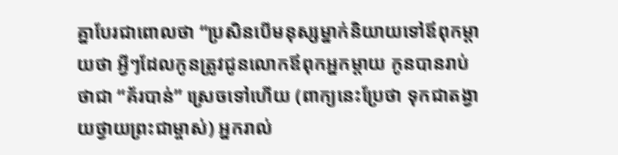គ្នាបែរជាពោលថា “ប្រសិនបើមនុស្សម្នាក់និយាយទៅឪពុកម្តាយថា អ្វីៗដែលកូនត្រូវជូនលោកឪពុកអ្នកម្តាយ កូនបានរាប់ថាជា “គ័របាន់” ស្រេចទៅហើយ (ពាក្យនេះប្រែថា ទុកជាតង្វាយថ្វាយព្រះជាម្ចាស់) អ្នករាល់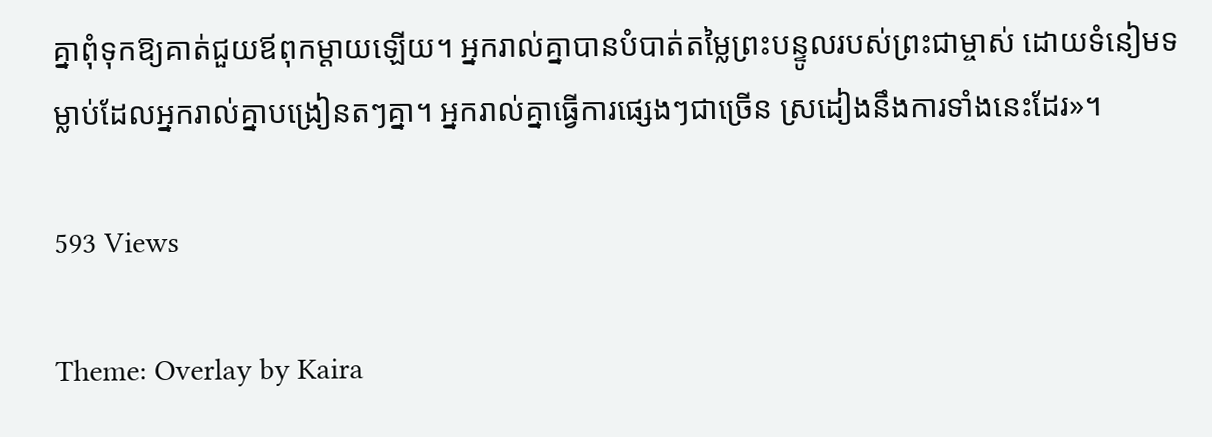គ្នាពុំទុកឱ្យគាត់ជួយឪពុកម្តាយឡើយ។ អ្នករាល់គ្នាបានបំបាត់តម្លៃព្រះបន្ទូលរបស់ព្រះជាម្ចាស់ ដោយទំនៀមទម្លាប់ដែលអ្នករាល់គ្នាបង្រៀនតៗគ្នា។ អ្នករាល់គ្នាធ្វើការផ្សេងៗជាច្រើន ស្រដៀងនឹងការទាំងនេះដែរ»។

593 Views

Theme: Overlay by Kaira